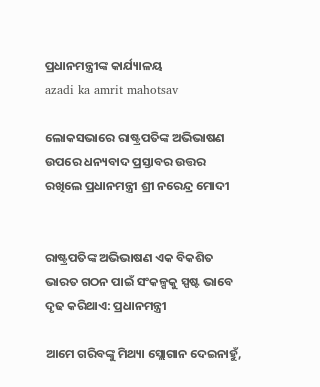ପ୍ରଧାନମନ୍ତ୍ରୀଙ୍କ କାର୍ଯ୍ୟାଳୟ
azadi ka amrit mahotsav

ଲୋକସଭାରେ ରାଷ୍ଟ୍ରପତିଙ୍କ ଅଭିଭାଷଣ ଉପରେ ଧନ୍ୟବାଦ ପ୍ରସ୍ତାବର ଉତ୍ତର ରଖିଲେ ପ୍ରଧାନମନ୍ତ୍ରୀ ଶ୍ରୀ ନରେନ୍ଦ୍ର ମୋଦୀ


ରାଷ୍ଟ୍ରପତିଙ୍କ ଅଭିଭାଷଣ ଏକ ବିକଶିତ ଭାରତ ଗଠନ ପାଇଁ ସଂକଳ୍ପକୁ ସ୍ପଷ୍ଟ ଭାବେ ଦୃଢ କରିଥାଏ: ପ୍ରଧାନମନ୍ତ୍ରୀ

ଆମେ ଗରିବଙ୍କୁ ମିଥ୍ୟା ସ୍ଲୋଗାନ ଦେଇନାହୁଁ,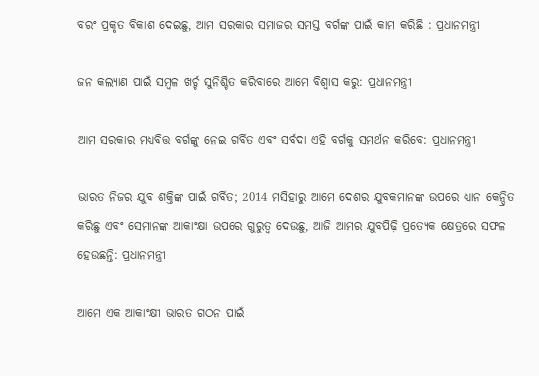ବରଂ ପ୍ରକୃତ ବିକାଶ ଦେଇଛୁ, ଆମ ସରକାର ସମାଜର ସମସ୍ତ ବର୍ଗଙ୍କ ପାଇଁ କାମ କରିଛି : ପ୍ରଧାନମନ୍ତ୍ରୀ

ଜନ କଲ୍ୟାଣ ପାଇଁ ସମ୍ବଳ ଖର୍ଚ୍ଚ ସୁନିଶ୍ଚିତ କରିବାରେ ଆମେ ବିଶ୍ୱାସ କରୁ: ପ୍ରଧାନମନ୍ତ୍ରୀ

ଆମ ସରକାର ମଧ୍ୟବିତ୍ତ ବର୍ଗଙ୍କୁ ନେଇ ଗର୍ବିତ ଏବଂ ସର୍ବଦା ଏହି ବର୍ଗକୁ ସମର୍ଥନ କରିବେ: ପ୍ରଧାନମନ୍ତ୍ରୀ

ଭାରତ ନିଜର ଯୁବ ଶକ୍ତିଙ୍କ ପାଇଁ ଗର୍ବିତ; 2014 ମସିହାରୁ ଆମେ ଦେଶର ଯୁବକମାନଙ୍କ ଉପରେ ଧ୍ୟାନ କେନ୍ଦ୍ରିତ କରିଛୁ ଏବଂ ସେମାନଙ୍କ ଆକାଂକ୍ଷା ଉପରେ ଗୁରୁତ୍ୱ ଦେଉଛୁ, ଆଜି ଆମର ଯୁବପିଢ଼ି ପ୍ରତ୍ୟେକ କ୍ଷେତ୍ରରେ ସଫଳ ହେଉଛନ୍ତି: ପ୍ରଧାନମନ୍ତ୍ରୀ

ଆମେ ଏକ ଆକାଂକ୍ଷୀ ଭାରତ ଗଠନ ପାଇଁ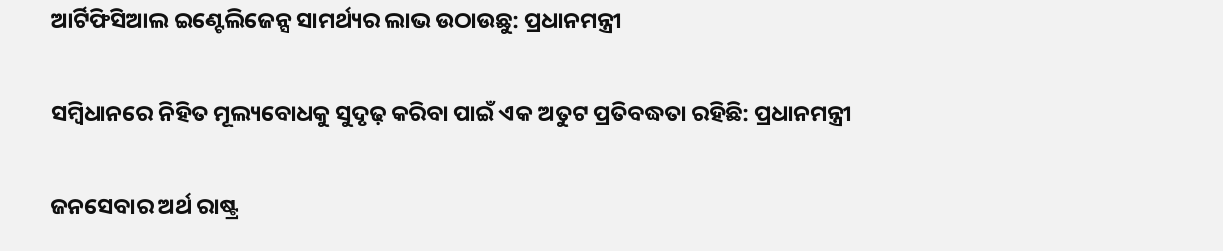ଆର୍ଟିଫିସିଆଲ ଇଣ୍ଟେଲିଜେନ୍ସ ସାମର୍ଥ୍ୟର ଲାଭ ଉଠାଉଛୁ: ପ୍ରଧାନମନ୍ତ୍ରୀ

ସମ୍ବିଧାନରେ ନିହିତ ମୂଲ୍ୟବୋଧକୁ ସୁଦୃଢ଼ କରିବା ପାଇଁ ଏକ ଅତୁଟ ପ୍ରତିବଦ୍ଧତା ରହିଛି: ପ୍ରଧାନମନ୍ତ୍ରୀ

ଜନସେବାର ଅର୍ଥ ରାଷ୍ଟ୍ର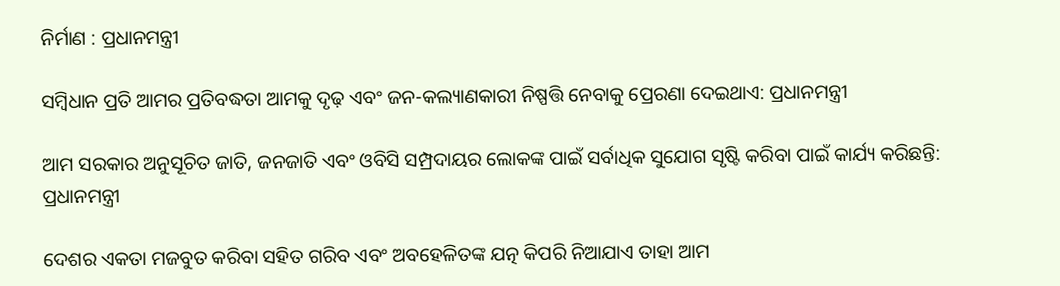ନିର୍ମାଣ : ପ୍ରଧାନମନ୍ତ୍ରୀ

ସମ୍ବିଧାନ ପ୍ରତି ଆମର ପ୍ରତିବଦ୍ଧତା ଆମକୁ ଦୃଢ଼ ଏବଂ ଜନ-କଲ୍ୟାଣକାରୀ ନିଷ୍ପତ୍ତି ନେବାକୁ ପ୍ରେରଣା ଦେଇଥାଏ: ପ୍ରଧାନମନ୍ତ୍ରୀ

ଆମ ସରକାର ଅନୁସୂଚିତ ଜାତି, ଜନଜାତି ଏବଂ ଓବିସି ସମ୍ପ୍ରଦାୟର ଲୋକଙ୍କ ପାଇଁ ସର୍ବାଧିକ ସୁଯୋଗ ସୃଷ୍ଟି କରିବା ପାଇଁ କାର୍ଯ୍ୟ କରିଛନ୍ତି: ପ୍ରଧାନମନ୍ତ୍ରୀ

ଦେଶର ଏକତା ମଜବୁତ କରିବା ସହିତ ଗରିବ ଏବଂ ଅବହେଳିତଙ୍କ ଯତ୍ନ କିପରି ନିଆଯାଏ ତାହା ଆମ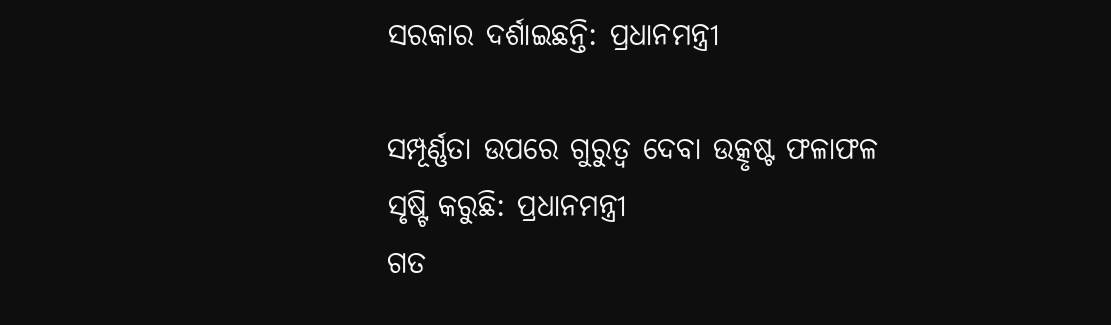ସରକାର ଦର୍ଶାଇଛନ୍ତି: ପ୍ରଧାନମନ୍ତ୍ରୀ

ସମ୍ପୂର୍ଣ୍ଣତା ଉପରେ ଗୁରୁତ୍ୱ ଦେବା ଉତ୍କୃଷ୍ଟ ଫଳାଫଳ ସୃଷ୍ଟି କରୁଛି: ପ୍ରଧାନମନ୍ତ୍ରୀ
ଗତ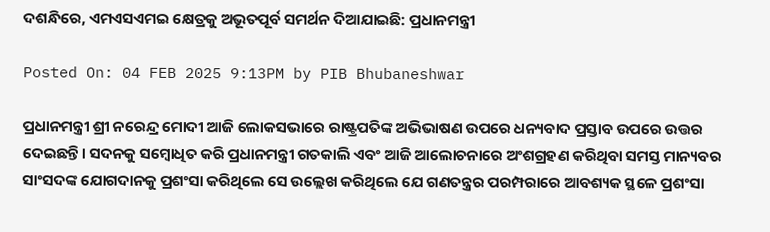ଦଶନ୍ଧିରେ, ଏମଏସଏମଇ କ୍ଷେତ୍ରକୁ ଅଭୂତପୂର୍ବ ସମର୍ଥନ ଦିଆଯାଇଛି: ପ୍ରଧାନମନ୍ତ୍ରୀ

Posted On: 04 FEB 2025 9:13PM by PIB Bhubaneshwar

ପ୍ରଧାନମନ୍ତ୍ରୀ ଶ୍ରୀ ନରେନ୍ଦ୍ର ମୋଦୀ ଆଜି ଲୋକସଭାରେ ରାଷ୍ଟ୍ରପତିଙ୍କ ଅଭିଭାଷଣ ଉପରେ ଧନ୍ୟବାଦ ପ୍ରସ୍ତାବ ଉପରେ ଉତ୍ତର ଦେଇଛନ୍ତି। ସଦନକୁ ସମ୍ବୋଧିତ କରି ପ୍ରଧାନମନ୍ତ୍ରୀ ଗତକାଲି ଏବଂ ଆଜି ଆଲୋଚନାରେ ଅଂଶଗ୍ରହଣ କରିଥିବା ସମସ୍ତ ମାନ୍ୟବର ସାଂସଦଙ୍କ ଯୋଗଦାନକୁ ପ୍ରଶଂସା କରିଥିଲେ ସେ ଉଲ୍ଲେଖ କରିଥିଲେ ଯେ ଗଣତନ୍ତ୍ରର ପରମ୍ପରାରେ ଆବଶ୍ୟକ ସ୍ଥଳେ ପ୍ରଶଂସା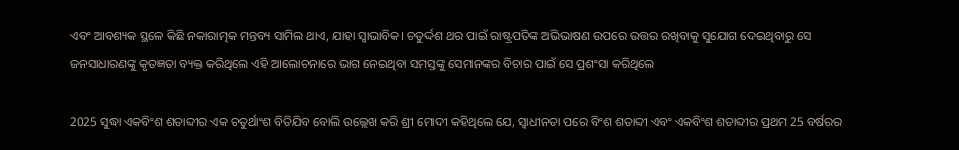ଏବଂ ଆବଶ୍ୟକ ସ୍ଥଳେ କିଛି ନକାରାତ୍ମକ ମନ୍ତବ୍ୟ ସାମିଲ ଥାଏ, ଯାହା ସ୍ୱାଭାବିକ। ଚତୁର୍ଦ୍ଦଶ ଥର ପାଇଁ ରାଷ୍ଟ୍ରପତିଙ୍କ ଅଭିଭାଷଣ ଉପରେ ଉତ୍ତର ରଖିବାକୁ ସୁଯୋଗ ଦେଇଥିବାରୁ ସେ ଜନସାଧାରଣଙ୍କୁ କୃତଜ୍ଞତା ବ୍ୟକ୍ତ କରିଥିଲେ ଏହି ଆଲୋଚନାରେ ଭାଗ ନେଇଥିବା ସମସ୍ତଙ୍କୁ ସେମାନଙ୍କର ବିଚାର ପାଇଁ ସେ ପ୍ରଶଂସା କରିଥିଲେ

2025 ସୁଦ୍ଧା ଏକବିଂଶ ଶତାବ୍ଦୀର ଏକ ଚତୁର୍ଥାଂଶ ବିତିଯିବ ବୋଲି ଉଲ୍ଲେଖ କରି ଶ୍ରୀ ମୋଦୀ କହିଥିଲେ ଯେ, ସ୍ୱାଧୀନତା ପରେ ବିଂଶ ଶତାବ୍ଦୀ ଏବଂ ଏକବିଂଶ ଶତାବ୍ଦୀର ପ୍ରଥମ 25 ବର୍ଷରର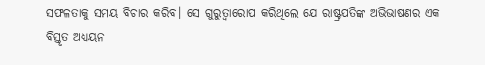ସଫଳତାକୁ ସମୟ ବିଚାର କରିବ। ସେ ଗୁରୁତ୍ୱାରୋପ କରିଥିଲେ ଯେ ରାଷ୍ଟ୍ରପତିଙ୍କ ଅଭିଭାଷଣର ଏକ ବିସ୍ତୃତ ଅଧ୍ୟୟନ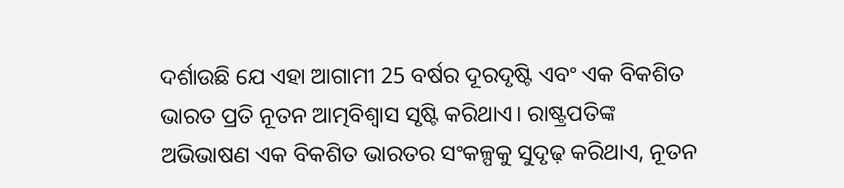ଦର୍ଶାଉଛି ଯେ ଏହା ଆଗାମୀ 25 ବର୍ଷର ଦୂରଦୃଷ୍ଟି ଏବଂ ଏକ ବିକଶିତ ଭାରତ ପ୍ରତି ନୂତନ ଆତ୍ମବିଶ୍ୱାସ ସୃଷ୍ଟି କରିଥାଏ। ରାଷ୍ଟ୍ରପତିଙ୍କ ଅଭିଭାଷଣ ଏକ ବିକଶିତ ଭାରତର ସଂକଳ୍ପକୁ ସୁଦୃଢ଼ କରିଥାଏ, ନୂତନ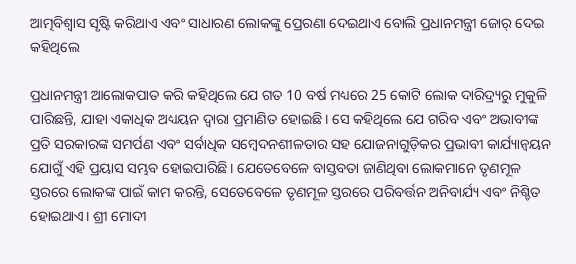ଆତ୍ମବିଶ୍ୱାସ ସୃଷ୍ଟି କରିଥାଏ ଏବଂ ସାଧାରଣ ଲୋକଙ୍କୁ ପ୍ରେରଣା ଦେଇଥାଏ ବୋଲି ପ୍ରଧାନମନ୍ତ୍ରୀ ଜୋର୍‌ ଦେଇ କହିଥିଲେ

ପ୍ରଧାନମନ୍ତ୍ରୀ ଆଲୋକପାତ କରି କହିଥିଲେ ଯେ ଗତ 10 ବର୍ଷ ମଧ୍ୟରେ 25 କୋଟି ଲୋକ ଦାରିଦ୍ର୍ୟରୁ ମୁକୁଳି ପାରିଛନ୍ତି, ଯାହା ଏକାଧିକ ଅଧ୍ୟୟନ ଦ୍ୱାରା ପ୍ରମାଣିତ ହୋଇଛି। ସେ କହିଥିଲେ ଯେ ଗରିବ ଏବଂ ଅଭାବୀଙ୍କ ପ୍ରତି ସରକାରଙ୍କ ସମର୍ପଣ ଏବଂ ସର୍ବାଧିକ ସମ୍ବେଦନଶୀଳତାର ସହ ଯୋଜନାଗୁଡ଼ିକର ପ୍ରଭାବୀ କାର୍ଯ୍ୟାନ୍ୱୟନ ଯୋଗୁଁ ଏହି ପ୍ରୟାସ ସମ୍ଭବ ହୋଇପାରିଛି। ଯେତେବେଳେ ବାସ୍ତବତା ଜାଣିଥିବା ଲୋକମାନେ ତୃଣମୂଳ ସ୍ତରରେ ଲୋକଙ୍କ ପାଇଁ କାମ କରନ୍ତି, ସେତେବେଳେ ତୃଣମୂଳ ସ୍ତରରେ ପରିବର୍ତ୍ତନ ଅନିବାର୍ଯ୍ୟ ଏବଂ ନିଶ୍ଚିତ ହୋଇଥାଏ। ଶ୍ରୀ ମୋଦୀ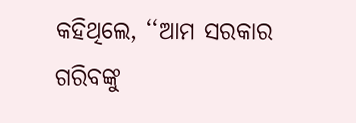କହିଥିଲେ, ‘‘ଆମ ସରକାର ଗରିବଙ୍କୁ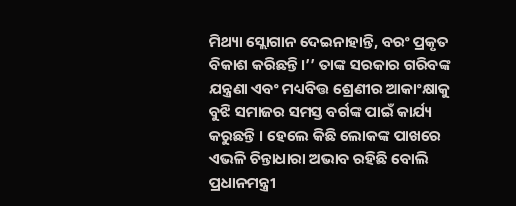ମିଥ୍ୟା ସ୍ଲୋଗାନ ଦେଇନାହାନ୍ତି, ବରଂ ପ୍ରକୃତ ବିକାଶ କରିଛନ୍ତି।’’ ତାଙ୍କ ସରକାର ଗରିବଙ୍କ ଯନ୍ତ୍ରଣା ଏବଂ ମଧ୍ୟବିତ୍ତ ଶ୍ରେଣୀର ଆକାଂକ୍ଷାକୁ ବୁଝି ସମାଜର ସମସ୍ତ ବର୍ଗଙ୍କ ପାଇଁ କାର୍ଯ୍ୟ କରୁଛନ୍ତି । ହେଲେ କିଛି ଲୋକଙ୍କ ପାଖରେ ଏଭଳି ଚିନ୍ତାଧାରା ଅଭାବ ରହିଛି ବୋଲି ପ୍ରଧାନମନ୍ତ୍ରୀ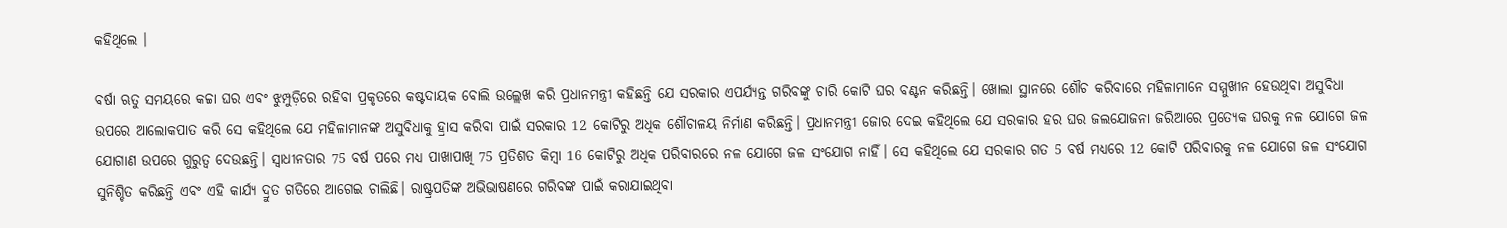କହିଥିଲେ ।

ବର୍ଷା ଋତୁ ସମୟରେ କଚ୍ଚା ଘର ଏବଂ ଝୁମ୍ପୁଡ଼ିରେ ରହିବା ପ୍ରକୃତରେ କଷ୍ଟଦାୟକ ବୋଲି ଉଲ୍ଲେଖ କରି ପ୍ରଧାନମନ୍ତ୍ରୀ କହିଛନ୍ତି ଯେ ସରକାର ଏପର୍ଯ୍ୟନ୍ତ ଗରିବଙ୍କୁ ଚାରି କୋଟି ଘର ବଣ୍ଟନ କରିଛନ୍ତି। ଖୋଲା ସ୍ଥାନରେ ଶୌଚ କରିବାରେ ମହିଳାମାନେ ସମ୍ମୁଖୀନ ହେଉଥିବା ଅସୁବିଧା ଉପରେ ଆଲୋକପାତ କରି ସେ କହିଥିଲେ ଯେ ମହିଳାମାନଙ୍କ ଅସୁବିଧାକୁ ହ୍ରାସ କରିବା ପାଇଁ ସରକାର 12 କୋଟିରୁ ଅଧିକ ଶୌଚାଳୟ ନିର୍ମାଣ କରିଛନ୍ତି। ପ୍ରଧାନମନ୍ତ୍ରୀ ଜୋର ଦେଇ କହିଥିଲେ ଯେ ସରକାର ହର ଘର ଜଲଯୋଜନା ଜରିଆରେ ପ୍ରତ୍ୟେକ ଘରକୁ ନଳ ଯୋଗେ ଜଳ ଯୋଗାଣ ଉପରେ ଗୁରୁତ୍ୱ ଦେଉଛନ୍ତି। ସ୍ୱାଧୀନତାର 75 ବର୍ଷ ପରେ ମଧ୍ୟ ପାଖାପାଖି 75 ପ୍ରତିଶତ କିମ୍ବା 16 କୋଟିରୁ ଅଧିକ ପରିବାରରେ ନଳ ଯୋଗେ ଜଳ ସଂଯୋଗ ନାହିଁ। ସେ କହିଥିଲେ ଯେ ସରକାର ଗତ 5 ବର୍ଷ ମଧ୍ୟରେ 12 କୋଟି ପରିବାରକୁ ନଳ ଯୋଗେ ଜଳ ସଂଯୋଗ ସୁନିଶ୍ଚିତ କରିଛନ୍ତି ଏବଂ ଏହି କାର୍ଯ୍ୟ ଦ୍ରୁତ ଗତିରେ ଆଗେଇ ଚାଲିଛି। ରାଷ୍ଟ୍ରପତିଙ୍କ ଅଭିଭାଷଣରେ ଗରିବଙ୍କ ପାଇଁ କରାଯାଇଥିବା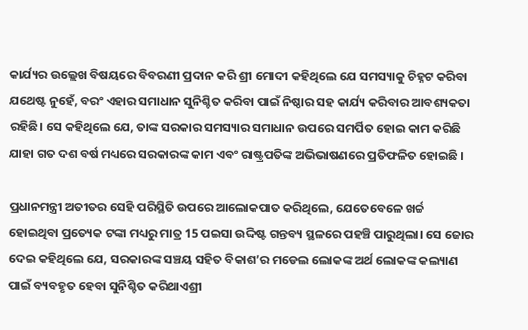କାର୍ଯ୍ୟର ଉଲ୍ଲେଖ ବିଷୟରେ ବିବରଣୀ ପ୍ରଦାନ କରି ଶ୍ରୀ ମୋଦୀ କହିଥିଲେ ଯେ ସମସ୍ୟାକୁ ଚିହ୍ନଟ କରିବା ଯଥେଷ୍ଟ ନୁହେଁ, ବରଂ ଏହାର ସମାଧାନ ସୁନିଶ୍ଚିତ କରିବା ପାଇଁ ନିଷ୍ଠାର ସହ କାର୍ଯ୍ୟ କରିବାର ଆବଶ୍ୟକତା ରହିଛି। ସେ କହିଥିଲେ ଯେ, ତାଙ୍କ ସରକାର ସମସ୍ୟାର ସମାଧାନ ଉପରେ ସମର୍ପିତ ହୋଇ କାମ କରିଛି ଯାହା ଗତ ଦଶ ବର୍ଷ ମଧ୍ୟରେ ସରକାରଙ୍କ କାମ ଏବଂ ରାଷ୍ଟ୍ରପତିଙ୍କ ଅଭିଭାଷଣରେ ପ୍ରତିଫଳିତ ହୋଇଛି ।

ପ୍ରଧାନମନ୍ତ୍ରୀ ଅତୀତର ସେହି ପରିସ୍ଥିତି ଉପରେ ଆଲୋକପାତ କରିଥିଲେ, ଯେତେବେଳେ ଖର୍ଚ୍ଚ ହୋଇଥିବା ପ୍ରତ୍ୟେକ ଟଙ୍କା ମଧ୍ୟରୁ ମାତ୍ର 15 ପଇସା ଉଦ୍ଦିଷ୍ଟ ଗନ୍ତବ୍ୟ ସ୍ଥଳରେ ପହଞ୍ଚି ପାରୁଥିଲା। ସେ ଜୋର ଦେଇ କହିଥିଲେ ଯେ, ସରକାରଙ୍କ ସଞ୍ଚୟ ସହିତ ବିକାଶ’ର ମଡେଲ ଲୋକଙ୍କ ଅର୍ଥ ଲୋକଙ୍କ କଲ୍ୟାଣ ପାଇଁ ବ୍ୟବହୃତ ହେବା ସୁନିଶ୍ଚିତ କରିଥାଏଶ୍ରୀ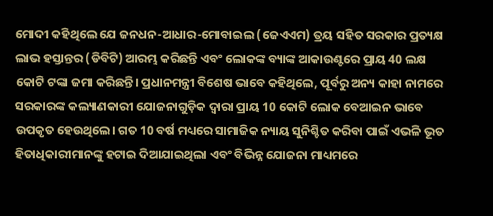ମୋଦୀ କହିଥିଲେ ଯେ ଜନଧନ-ଆଧାର-ମୋବାଇଲ (ଜେଏଏମ) ତ୍ରୟ ସହିତ ସରକାର ପ୍ରତ୍ୟକ୍ଷ ଲାଭ ହସ୍ତାନ୍ତର (ଡିବିଟି) ଆରମ୍ଭ କରିଛନ୍ତି ଏବଂ ଲୋକଙ୍କ ବ୍ୟାଙ୍କ ଆକାଉଣ୍ଟରେ ପ୍ରାୟ 40 ଲକ୍ଷ କୋଟି ଟଙ୍କା ଜମା କରିଛନ୍ତି। ପ୍ରଧାନମନ୍ତ୍ରୀ ବିଶେଷ ଭାବେ କହିଥିଲେ, ପୂର୍ବରୁ ଅନ୍ୟ କାହା ନାମରେ ସରକାରଙ୍କ କଲ୍ୟାଣକାରୀ ଯୋଜନାଗୁଡ଼ିକ ଦ୍ୱାରା ପ୍ରାୟ 10 କୋଟି ଲୋକ ବେଆଇନ ଭାବେ ଉପକୃତ ହେଉଥିଲେ। ଗତ 10 ବର୍ଷ ମଧ୍ୟରେ ସାମାଜିକ ନ୍ୟାୟ ସୁନିଶ୍ଚିତ କରିବା ପାଇଁ ଏଭଳି ଭୂତ ହିତାଧିକାରୀମାନଙ୍କୁ ହଟାଇ ଦିଆଯାଇଥିଲା ଏବଂ ବିଭିନ୍ନ ଯୋଜନା ମାଧ୍ୟମରେ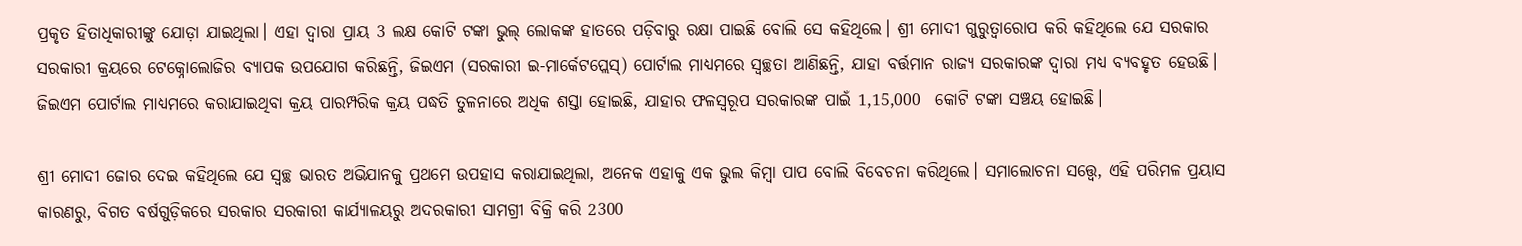ପ୍ରକୃତ ହିତାଧିକାରୀଙ୍କୁ ଯୋଡ଼ା ଯାଇଥିଲା। ଏହା ଦ୍ୱାରା ପ୍ରାୟ 3 ଲକ୍ଷ କୋଟି ଟଙ୍କା ଭୁଲ୍ ଲୋକଙ୍କ ହାତରେ ପଡ଼ିବାରୁ ରକ୍ଷା ପାଇଛି ବୋଲି ସେ କହିଥିଲେ। ଶ୍ରୀ ମୋଦୀ ଗୁରୁତ୍ୱାରୋପ କରି କହିଥିଲେ ଯେ ସରକାର ସରକାରୀ କ୍ରୟରେ ଟେକ୍ନୋଲୋଜିର ବ୍ୟାପକ ଉପଯୋଗ କରିଛନ୍ତି, ଜିଇଏମ (ସରକାରୀ ଇ-ମାର୍କେଟପ୍ଲେସ୍) ପୋର୍ଟାଲ ମାଧ୍ୟମରେ ସ୍ୱଚ୍ଛତା ଆଣିଛନ୍ତି, ଯାହା ବର୍ତ୍ତମାନ ରାଜ୍ୟ ସରକାରଙ୍କ ଦ୍ୱାରା ମଧ୍ୟ ବ୍ୟବହୃତ ହେଉଛି। ଜିଇଏମ ପୋର୍ଟାଲ ମାଧ୍ୟମରେ କରାଯାଇଥିବା କ୍ରୟ ପାରମ୍ପରିକ କ୍ରୟ ପଦ୍ଧତି ତୁଳନାରେ ଅଧିକ ଶସ୍ତା ହୋଇଛି, ଯାହାର ଫଳସ୍ୱରୂପ ସରକାରଙ୍କ ପାଇଁ 1,15,000  କୋଟି ଟଙ୍କା ସଞ୍ଚୟ ହୋଇଛି।

ଶ୍ରୀ ମୋଦୀ ଜୋର ଦେଇ କହିଥିଲେ ଯେ ସ୍ୱଚ୍ଛ ଭାରତ ଅଭିଯାନକୁ ପ୍ରଥମେ ଉପହାସ କରାଯାଇଥିଲା, ଅନେକ ଏହାକୁ ଏକ ଭୁଲ କିମ୍ବା ପାପ ବୋଲି ବିବେଚନା କରିଥିଲେ। ସମାଲୋଚନା ସତ୍ତ୍ୱେ, ଏହି ପରିମଳ ପ୍ରୟାସ କାରଣରୁ, ବିଗତ ବର୍ଷଗୁଡ଼ିକରେ ସରକାର ସରକାରୀ କାର୍ଯ୍ୟାଳୟରୁ ଅଦରକାରୀ ସାମଗ୍ରୀ ବିକ୍ରି କରି 2300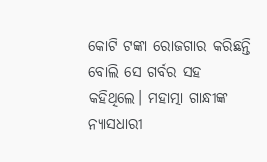କୋଟି ଟଙ୍କା ରୋଜଗାର କରିଛନ୍ତି ବୋଲି ସେ ଗର୍ବର ସହ କହିଥିଲେ। ମହାତ୍ମା ଗାନ୍ଧୀଙ୍କ ନ୍ୟାସଧାରୀ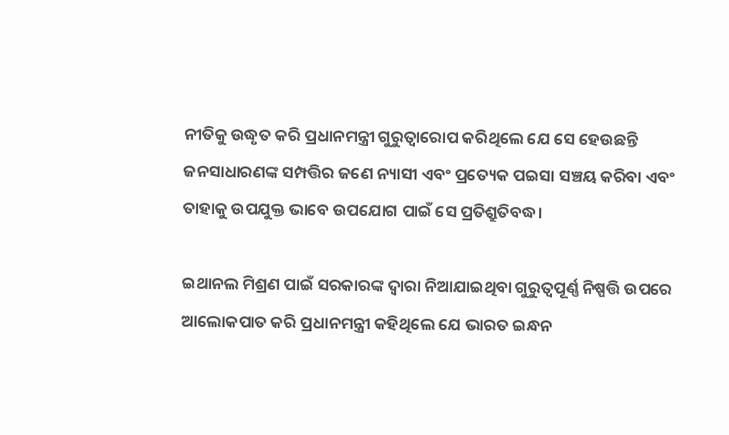ନୀତିକୁ ଉଦ୍ଧୃତ କରି ପ୍ରଧାନମନ୍ତ୍ରୀ ଗୁରୁତ୍ୱାରୋପ କରିଥିଲେ ଯେ ସେ ହେଉଛନ୍ତି ଜନସାଧାରଣଙ୍କ ସମ୍ପତ୍ତିର ଜଣେ ନ୍ୟାସୀ ଏବଂ ପ୍ରତ୍ୟେକ ପଇସା ସଞ୍ଚୟ କରିବା ଏବଂ ତାହାକୁ ଉପଯୁକ୍ତ ଭାବେ ଉପଯୋଗ ପାଇଁ ସେ ପ୍ରତିଶ୍ରୁତିବଦ୍ଧ।

ଇଥାନଲ ମିଶ୍ରଣ ପାଇଁ ସରକାରଙ୍କ ଦ୍ୱାରା ନିଆଯାଇଥିବା ଗୁରୁତ୍ୱପୂର୍ଣ୍ଣ ନିଷ୍ପତ୍ତି ଉପରେ ଆଲୋକପାତ କରି ପ୍ରଧାନମନ୍ତ୍ରୀ କହିଥିଲେ ଯେ ଭାରତ ଇନ୍ଧନ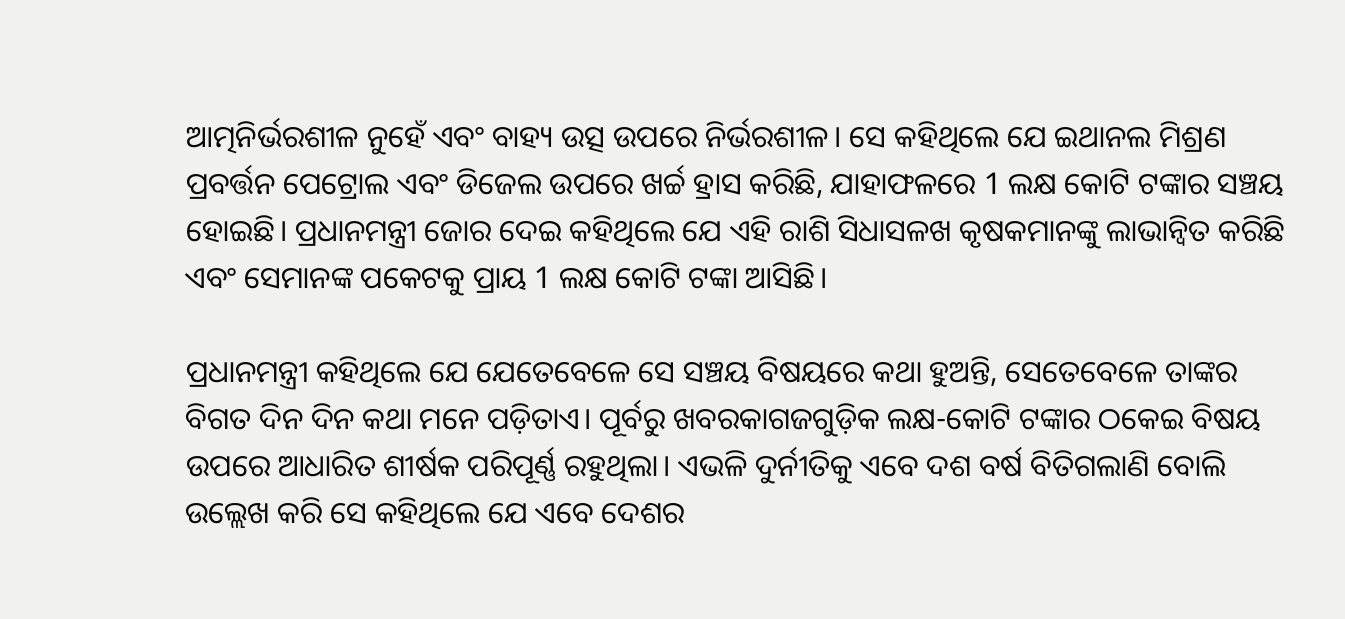ଆତ୍ମନିର୍ଭରଶୀଳ ନୁହେଁ ଏବଂ ବାହ୍ୟ ଉତ୍ସ ଉପରେ ନିର୍ଭରଶୀଳ। ସେ କହିଥିଲେ ଯେ ଇଥାନଲ ମିଶ୍ରଣ ପ୍ରବର୍ତ୍ତନ ପେଟ୍ରୋଲ ଏବଂ ଡିଜେଲ ଉପରେ ଖର୍ଚ୍ଚ ହ୍ରାସ କରିଛି, ଯାହାଫଳରେ 1 ଲକ୍ଷ କୋଟି ଟଙ୍କାର ସଞ୍ଚୟ ହୋଇଛି। ପ୍ରଧାନମନ୍ତ୍ରୀ ଜୋର ଦେଇ କହିଥିଲେ ଯେ ଏହି ରାଶି ସିଧାସଳଖ କୃଷକମାନଙ୍କୁ ଲାଭାନ୍ୱିତ କରିଛି ଏବଂ ସେମାନଙ୍କ ପକେଟକୁ ପ୍ରାୟ 1 ଲକ୍ଷ କୋଟି ଟଙ୍କା ଆସିଛି।

ପ୍ରଧାନମନ୍ତ୍ରୀ କହିଥିଲେ ଯେ ଯେତେବେଳେ ସେ ସଞ୍ଚୟ ବିଷୟରେ କଥା ହୁଅନ୍ତି, ସେତେବେଳେ ତାଙ୍କର ବିଗତ ଦିନ ଦିନ କଥା ମନେ ପଡ଼ିତାଏ। ପୂର୍ବରୁ ଖବରକାଗଜଗୁଡ଼ିକ ଲକ୍ଷ-କୋଟି ଟଙ୍କାର ଠକେଇ ବିଷୟ ଉପରେ ଆଧାରିତ ଶୀର୍ଷକ ପରିପୂର୍ଣ୍ଣ ରହୁଥିଲା। ଏଭଳି ଦୁର୍ନୀତିକୁ ଏବେ ଦଶ ବର୍ଷ ବିତିଗଲାଣି ବୋଲି ଉଲ୍ଲେଖ କରି ସେ କହିଥିଲେ ଯେ ଏବେ ଦେଶର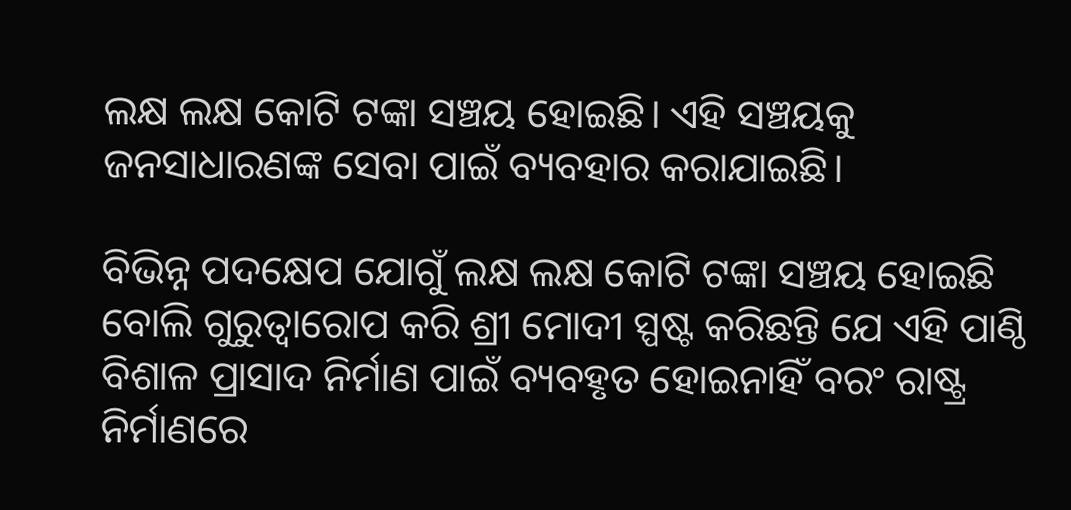ଲକ୍ଷ ଲକ୍ଷ କୋଟି ଟଙ୍କା ସଞ୍ଚୟ ହୋଇଛି। ଏହି ସଞ୍ଚୟକୁ ଜନସାଧାରଣଙ୍କ ସେବା ପାଇଁ ବ୍ୟବହାର କରାଯାଇଛି।

ବିଭିନ୍ନ ପଦକ୍ଷେପ ଯୋଗୁଁ ଲକ୍ଷ ଲକ୍ଷ କୋଟି ଟଙ୍କା ସଞ୍ଚୟ ହୋଇଛି ବୋଲି ଗୁରୁତ୍ୱାରୋପ କରି ଶ୍ରୀ ମୋଦୀ ସ୍ପଷ୍ଟ କରିଛନ୍ତି ଯେ ଏହି ପାଣ୍ଠି ବିଶାଳ ପ୍ରାସାଦ ନିର୍ମାଣ ପାଇଁ ବ୍ୟବହୃତ ହୋଇନାହିଁ ବରଂ ରାଷ୍ଟ୍ର ନିର୍ମାଣରେ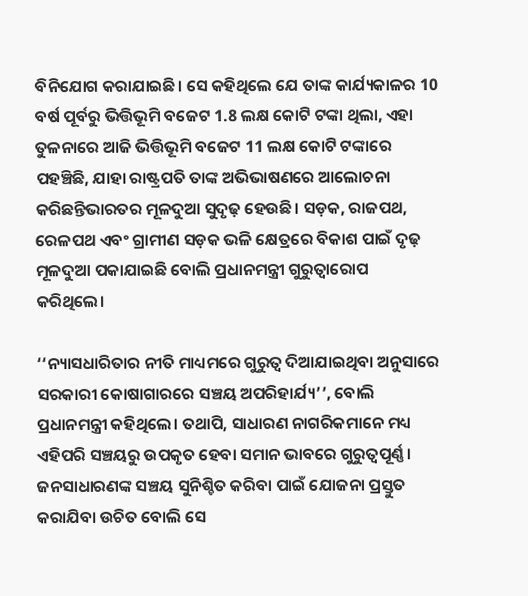ବିନିଯୋଗ କରାଯାଇଛି। ସେ କହିଥିଲେ ଯେ ତାଙ୍କ କାର୍ଯ୍ୟକାଳର 10 ବର୍ଷ ପୂର୍ବରୁ ଭିତ୍ତିଭୂମି ବଜେଟ 1.8 ଲକ୍ଷ କୋଟି ଟଙ୍କା ଥିଲା, ଏହା ତୁଳନାରେ ଆଜି ଭିତ୍ତିଭୂମି ବଜେଟ 11 ଲକ୍ଷ କୋଟି ଟଙ୍କାରେ ପହଞ୍ଚିଛି, ଯାହା ରାଷ୍ଟ୍ରପତି ତାଙ୍କ ଅଭିଭାଷଣରେ ଆଲୋଚନା କରିଛନ୍ତିଭାରତର ମୂଳଦୁଆ ସୁଦୃଢ଼ ହେଉଛି। ସଡ଼କ, ରାଜପଥ, ରେଳପଥ ଏବଂ ଗ୍ରାମୀଣ ସଡ଼କ ଭଳି କ୍ଷେତ୍ରରେ ବିକାଶ ପାଇଁ ଦୃଢ଼ ମୂଳଦୁଆ ପକାଯାଇଛି ବୋଲି ପ୍ରଧାନମନ୍ତ୍ରୀ ଗୁରୁତ୍ୱାରୋପ କରିଥିଲେ।

‘‘ନ୍ୟାସଧାରିତାର ନୀତି ମାଧ୍ୟମରେ ଗୁରୁତ୍ୱ ଦିଆଯାଇଥିବା ଅନୁସାରେ ସରକାରୀ କୋଷାଗାରରେ ସଞ୍ଚୟ ଅପରିହାର୍ଯ୍ୟ’’, ବୋଲି ପ୍ରଧାନମନ୍ତ୍ରୀ କହିଥିଲେ। ତଥାପି, ସାଧାରଣ ନାଗରିକମାନେ ମଧ୍ୟ ଏହିପରି ସଞ୍ଚୟରୁ ଉପକୃତ ହେବା ସମାନ ଭାବରେ ଗୁରୁତ୍ୱପୂର୍ଣ୍ଣ। ଜନସାଧାରଣଙ୍କ ସଞ୍ଚୟ ସୁନିଶ୍ଚିତ କରିବା ପାଇଁ ଯୋଜନା ପ୍ରସ୍ତୁତ କରାଯିବା ଉଚିତ ବୋଲି ସେ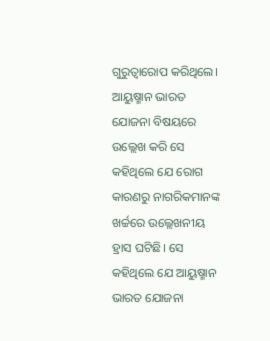ଗୁରୁତ୍ୱାରୋପ କରିଥିଲେ। ଆୟୁଷ୍ମାନ ଭାରତ ଯୋଜନା ବିଷୟରେ ଉଲ୍ଲେଖ କରି ସେ କହିଥିଲେ ଯେ ରୋଗ କାରଣରୁ ନାଗରିକମାନଙ୍କ ଖର୍ଚ୍ଚରେ ଉଲ୍ଲେଖନୀୟ ହ୍ରାସ ଘଟିଛି। ସେ କହିଥିଲେ ଯେ ଆୟୁଷ୍ମାନ ଭାରତ ଯୋଜନା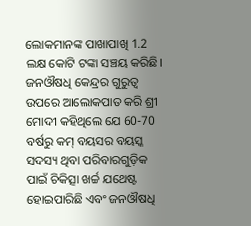ଲୋକମାନଙ୍କ ପାଖାପାଖି 1.2 ଲକ୍ଷ କୋଟି ଟଙ୍କା ସଞ୍ଚୟ କରିଛି। ଜନଔଷଧି କେନ୍ଦ୍ରର ଗୁରୁତ୍ୱ ଉପରେ ଆଲୋକପାତ କରି ଶ୍ରୀ ମୋଦୀ କହିଥିଲେ ଯେ 60-70 ବର୍ଷରୁ କମ୍ ବୟସର ବୟସ୍କ ସଦସ୍ୟ ଥିବା ପରିବାରଗୁଡ଼ିକ ପାଇଁ ଚିକିତ୍ସା ଖର୍ଚ୍ଚ ଯଥେଷ୍ଟ ହୋଇପାରିଛି ଏବଂ ଜନଔଷଧି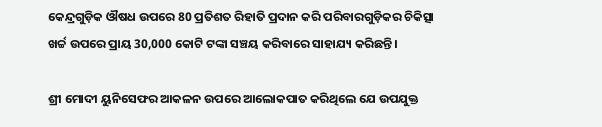କେନ୍ଦ୍ରଗୁଡ଼ିକ ଔଷଧ ଉପରେ 80 ପ୍ରତିଶତ ରିହାତି ପ୍ରଦାନ କରି ପରିବାରଗୁଡ଼ିକର ଚିକିତ୍ସା ଖର୍ଚ୍ଚ ଉପରେ ପ୍ରାୟ 30,000 କୋଟି ଟଙ୍କା ସଞ୍ଚୟ କରିବାରେ ସାହାଯ୍ୟ କରିଛନ୍ତି।

ଶ୍ରୀ ମୋଦୀ ୟୁନିସେଫର ଆକଳନ ଉପରେ ଆଲୋକପାତ କରିଥିଲେ ଯେ ଉପଯୁକ୍ତ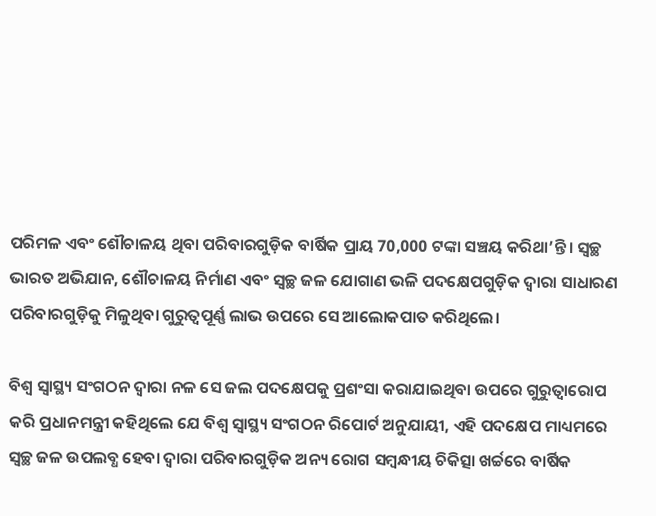ପରିମଳ ଏବଂ ଶୌଚାଳୟ ଥିବା ପରିବାରଗୁଡ଼ିକ ବାର୍ଷିକ ପ୍ରାୟ 70,000 ଟଙ୍କା ସଞ୍ଚୟ କରିଥା’ନ୍ତି। ସ୍ୱଚ୍ଛ ଭାରତ ଅଭିଯାନ, ଶୌଚାଳୟ ନିର୍ମାଣ ଏବଂ ସ୍ୱଚ୍ଛ ଜଳ ଯୋଗାଣ ଭଳି ପଦକ୍ଷେପଗୁଡ଼ିକ ଦ୍ୱାରା ସାଧାରଣ ପରିବାରଗୁଡ଼ିକୁ ମିଳୁଥିବା ଗୁରୁତ୍ୱପୂର୍ଣ୍ଣ ଲାଭ ଉପରେ ସେ ଆଲୋକପାତ କରିଥିଲେ।

ବିଶ୍ୱ ସ୍ୱାସ୍ଥ୍ୟ ସଂଗଠନ ଦ୍ୱାରା ନଳ ସେ ଜଲ ପଦକ୍ଷେପକୁ ପ୍ରଶଂସା କରାଯାଇଥିବା ଉପରେ ଗୁରୁତ୍ୱାରୋପ କରି ପ୍ରଧାନମନ୍ତ୍ରୀ କହିଥିଲେ ଯେ ବିଶ୍ୱ ସ୍ୱାସ୍ଥ୍ୟ ସଂଗଠନ ରିପୋର୍ଟ ଅନୁଯାୟୀ, ଏହି ପଦକ୍ଷେପ ମାଧ୍ୟମରେ ସ୍ୱଚ୍ଛ ଜଳ ଉପଲବ୍ଧ ହେବା ଦ୍ୱାରା ପରିବାରଗୁଡ଼ିକ ଅନ୍ୟ ରୋଗ ସମ୍ବନ୍ଧୀୟ ଚିକିତ୍ସା ଖର୍ଚ୍ଚରେ ବାର୍ଷିକ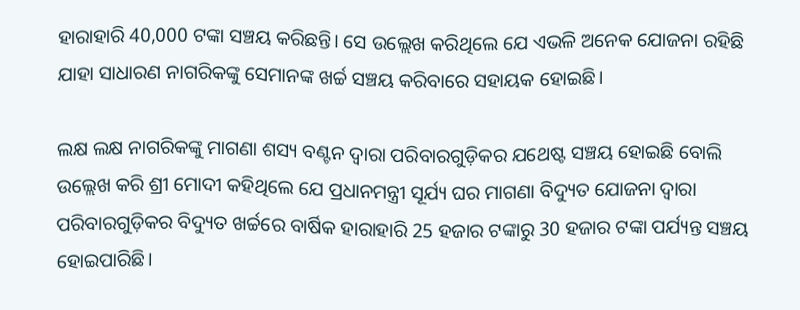ହାରାହାରି 40,000 ଟଙ୍କା ସଞ୍ଚୟ କରିଛନ୍ତି। ସେ ଉଲ୍ଲେଖ କରିଥିଲେ ଯେ ଏଭଳି ଅନେକ ଯୋଜନା ରହିଛି ଯାହା ସାଧାରଣ ନାଗରିକଙ୍କୁ ସେମାନଙ୍କ ଖର୍ଚ୍ଚ ସଞ୍ଚୟ କରିବାରେ ସହାୟକ ହୋଇଛି।

ଲକ୍ଷ ଲକ୍ଷ ନାଗରିକଙ୍କୁ ମାଗଣା ଶସ୍ୟ ବଣ୍ଟନ ଦ୍ୱାରା ପରିବାରଗୁଡ଼ିକର ଯଥେଷ୍ଟ ସଞ୍ଚୟ ହୋଇଛି ବୋଲି ଉଲ୍ଲେଖ କରି ଶ୍ରୀ ମୋଦୀ କହିଥିଲେ ଯେ ପ୍ରଧାନମନ୍ତ୍ରୀ ସୂର୍ଯ୍ୟ ଘର ମାଗଣା ବିଦ୍ୟୁତ ଯୋଜନା ଦ୍ୱାରା ପରିବାରଗୁଡ଼ିକର ବିଦ୍ୟୁତ ଖର୍ଚ୍ଚରେ ବାର୍ଷିକ ହାରାହାରି 25 ହଜାର ଟଙ୍କାରୁ 30 ହଜାର ଟଙ୍କା ପର୍ଯ୍ୟନ୍ତ ସଞ୍ଚୟ ହୋଇପାରିଛି।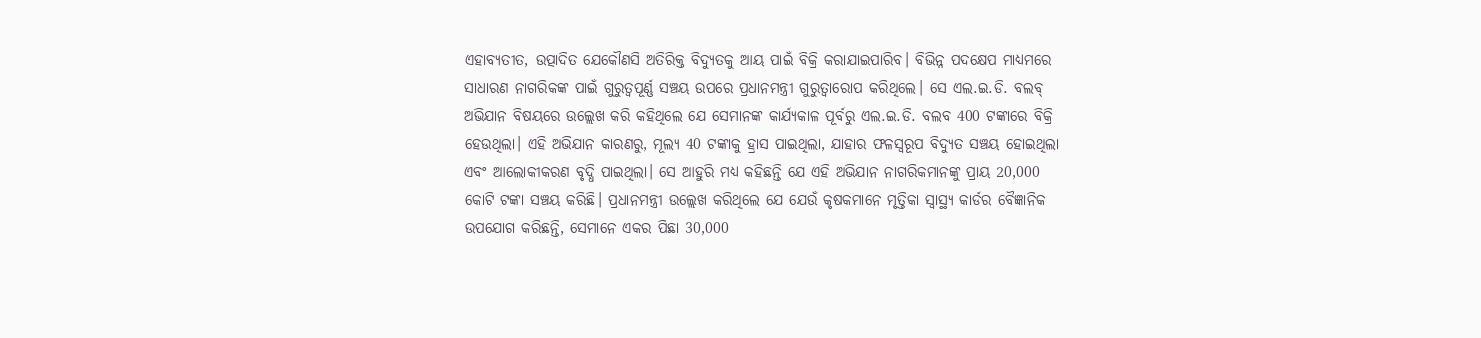ଏହାବ୍ୟତୀତ, ଉତ୍ପାଦିତ ଯେକୌଣସି ଅତିରିକ୍ତ ବିଦ୍ୟୁତକୁ ଆୟ ପାଇଁ ବିକ୍ରି କରାଯାଇପାରିବ। ବିଭିନ୍ନ ପଦକ୍ଷେପ ମାଧ୍ୟମରେ ସାଧାରଣ ନାଗରିକଙ୍କ ପାଇଁ ଗୁରୁତ୍ୱପୂର୍ଣ୍ଣ ସଞ୍ଚୟ ଉପରେ ପ୍ରଧାନମନ୍ତ୍ରୀ ଗୁରୁତ୍ୱାରୋପ କରିଥିଲେ। ସେ ଏଲ.ଇ.ଡି. ବଲବ୍‌ ଅଭିଯାନ ବିଷୟରେ ଉଲ୍ଲେଖ କରି କହିଥିଲେ ଯେ ସେମାନଙ୍କ କାର୍ଯ୍ୟକାଳ ପୂର୍ବରୁ ଏଲ.ଇ.ଡି. ବଲବ 400 ଟଙ୍କାରେ ବିକ୍ରି ହେଉଥିଲା। ଏହି ଅଭିଯାନ କାରଣରୁ, ମୂଲ୍ୟ 40 ଟଙ୍କାକୁ ହ୍ରାସ ପାଇଥିଲା, ଯାହାର ଫଳସ୍ୱରୂପ ବିଦ୍ୟୁତ ସଞ୍ଚୟ ହୋଇଥିଲା ଏବଂ ଆଲୋକୀକରଣ ବୃଦ୍ଧି ପାଇଥିଲା। ସେ ଆହୁରି ମଧ୍ୟ କହିଛନ୍ତି ଯେ ଏହି ଅଭିଯାନ ନାଗରିକମାନଙ୍କୁ ପ୍ରାୟ 20,000 କୋଟି ଟଙ୍କା ସଞ୍ଚୟ କରିଛି। ପ୍ରଧାନମନ୍ତ୍ରୀ ଉଲ୍ଲେଖ କରିଥିଲେ ଯେ ଯେଉଁ କୃଷକମାନେ ମୃତ୍ତିକା ସ୍ୱାସ୍ଥ୍ୟ କାର୍ଡର ବୈଜ୍ଞାନିକ ଉପଯୋଗ କରିଛନ୍ତି, ସେମାନେ ଏକର ପିଛା 30,000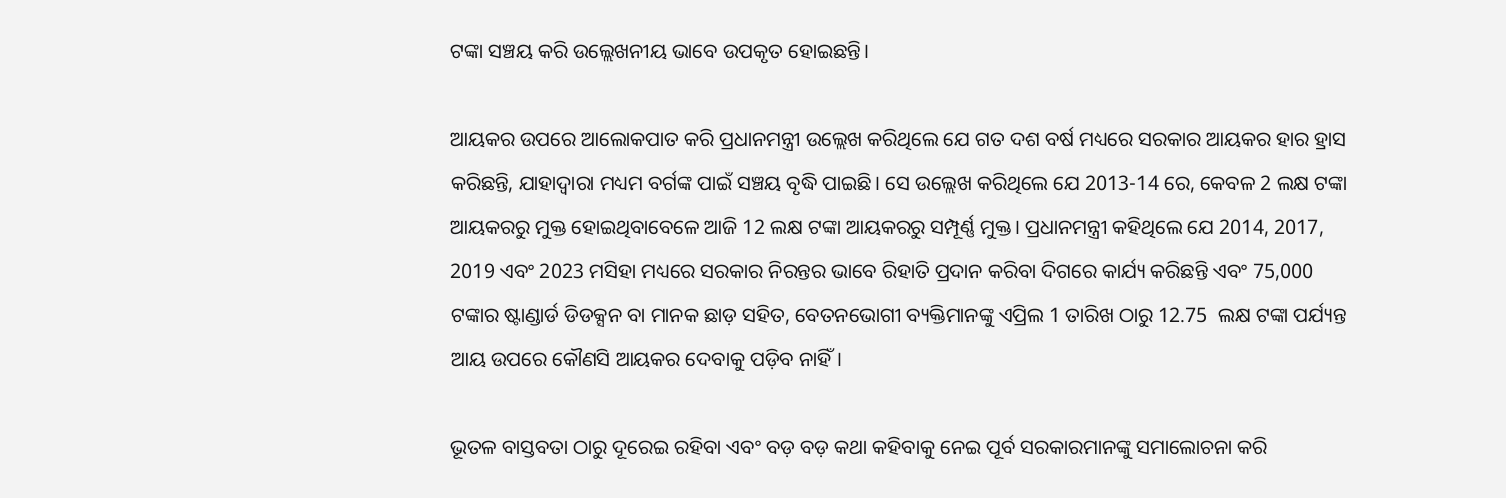ଟଙ୍କା ସଞ୍ଚୟ କରି ଉଲ୍ଲେଖନୀୟ ଭାବେ ଉପକୃତ ହୋଇଛନ୍ତି।

ଆୟକର ଉପରେ ଆଲୋକପାତ କରି ପ୍ରଧାନମନ୍ତ୍ରୀ ଉଲ୍ଲେଖ କରିଥିଲେ ଯେ ଗତ ଦଶ ବର୍ଷ ମଧ୍ୟରେ ସରକାର ଆୟକର ହାର ହ୍ରାସ କରିଛନ୍ତି, ଯାହାଦ୍ୱାରା ମଧ୍ୟମ ବର୍ଗଙ୍କ ପାଇଁ ସଞ୍ଚୟ ବୃଦ୍ଧି ପାଇଛି। ସେ ଉଲ୍ଲେଖ କରିଥିଲେ ଯେ 2013-14 ରେ, କେବଳ 2 ଲକ୍ଷ ଟଙ୍କା ଆୟକରରୁ ମୁକ୍ତ ହୋଇଥିବାବେଳେ ଆଜି 12 ଲକ୍ଷ ଟଙ୍କା ଆୟକରରୁ ସମ୍ପୂର୍ଣ୍ଣ ମୁକ୍ତ। ପ୍ରଧାନମନ୍ତ୍ରୀ କହିଥିଲେ ଯେ 2014, 2017, 2019 ଏବଂ 2023 ମସିହା ମଧ୍ୟରେ ସରକାର ନିରନ୍ତର ଭାବେ ରିହାତି ପ୍ରଦାନ କରିବା ଦିଗରେ କାର୍ଯ୍ୟ କରିଛନ୍ତି ଏବଂ 75,000 ଟଙ୍କାର ଷ୍ଟାଣ୍ଡାର୍ଡ ଡିଡକ୍ସନ ବା ମାନକ ଛାଡ଼ ସହିତ, ବେତନଭୋଗୀ ବ୍ୟକ୍ତିମାନଙ୍କୁ ଏପ୍ରିଲ 1 ତାରିଖ ଠାରୁ 12.75  ଲକ୍ଷ ଟଙ୍କା ପର୍ଯ୍ୟନ୍ତ ଆୟ ଉପରେ କୌଣସି ଆୟକର ଦେବାକୁ ପଡ଼ିବ ନାହିଁ।

ଭୂତଳ ବାସ୍ତବତା ଠାରୁ ଦୂରେଇ ରହିବା ଏବଂ ବଡ଼ ବଡ଼ କଥା କହିବାକୁ ନେଇ ପୂର୍ବ ସରକାରମାନଙ୍କୁ ସମାଲୋଚନା କରି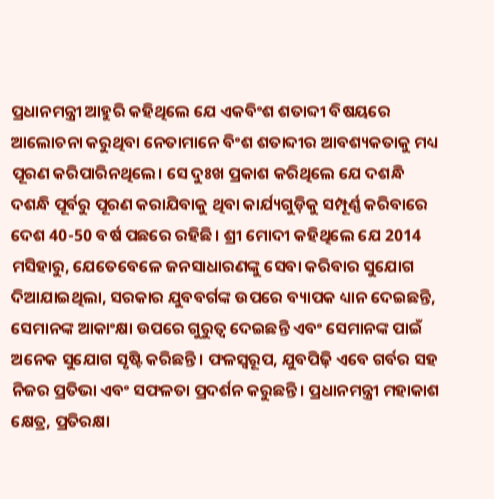ପ୍ରଧାନମନ୍ତ୍ରୀ ଆହୁରି କହିଥିଲେ ଯେ ଏକବିଂଶ ଶତାବ୍ଦୀ ବିଷୟରେ ଆଲୋଚନା କରୁଥିବା ନେତାମାନେ ବିଂଶ ଶତାବ୍ଦୀର ଆବଶ୍ୟକତାକୁ ମଧ୍ୟ ପୂରଣ କରିପାରିନଥିଲେ। ସେ ଦୁଃଖ ପ୍ରକାଶ କରିଥିଲେ ଯେ ଦଶନ୍ଧି ଦଶନ୍ଧି ପୂର୍ବରୁ ପୂରଣ କରାଯିବାକୁ ଥିବା କାର୍ଯ୍ୟଗୁଡ଼ିକୁ ସମ୍ପୂର୍ଣ୍ଣ କରିବାରେ ଦେଶ 40-50 ବର୍ଷ ପଛରେ ରହିଛି। ଶ୍ରୀ ମୋଦୀ କହିଥିଲେ ଯେ 2014 ମସିହାରୁ, ଯେତେବେଳେ ଜନସାଧାରଣଙ୍କୁ ସେବା କରିବାର ସୁଯୋଗ ଦିଆଯାଇଥିଲା, ସରକାର ଯୁବବର୍ଗଙ୍କ ଉପରେ ବ୍ୟାପକ ଧ୍ୟାନ ଦେଇଛନ୍ତି, ସେମାନଙ୍କ ଆକାଂକ୍ଷା ଉପରେ ଗୁରୁତ୍ୱ ଦେଇଛନ୍ତି ଏବଂ ସେମାନଙ୍କ ପାଇଁ ଅନେକ ସୁଯୋଗ ସୃଷ୍ଟି କରିଛନ୍ତି। ଫଳସ୍ୱରୂପ, ଯୁବପିଢ଼ି ଏବେ ଗର୍ବର ସହ ନିଜର ପ୍ରତିଭା ଏବଂ ସଫଳତା ପ୍ରଦର୍ଶନ କରୁଛନ୍ତି। ପ୍ରଧାନମନ୍ତ୍ରୀ ମହାକାଶ କ୍ଷେତ୍ର, ପ୍ରତିରକ୍ଷା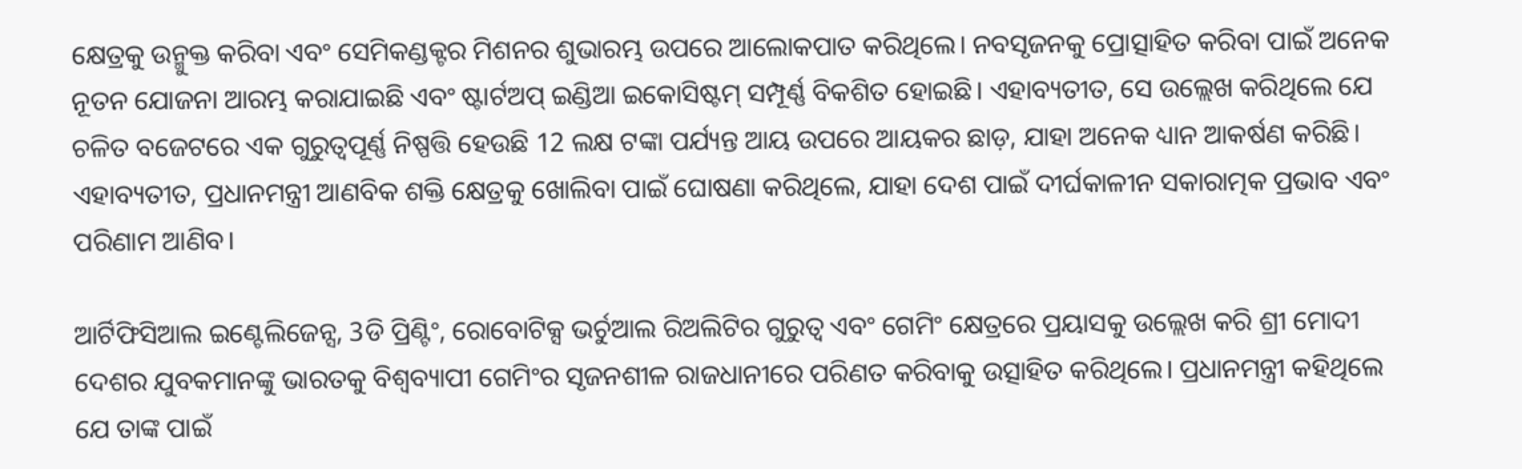କ୍ଷେତ୍ରକୁ ଉନ୍ମୁକ୍ତ କରିବା ଏବଂ ସେମିକଣ୍ଡକ୍ଟର ମିଶନର ଶୁଭାରମ୍ଭ ଉପରେ ଆଲୋକପାତ କରିଥିଲେ। ନବସୃଜନକୁ ପ୍ରୋତ୍ସାହିତ କରିବା ପାଇଁ ଅନେକ ନୂତନ ଯୋଜନା ଆରମ୍ଭ କରାଯାଇଛି ଏବଂ ଷ୍ଟାର୍ଟଅପ୍ ଇଣ୍ଡିଆ ଇକୋସିଷ୍ଟମ୍ ସମ୍ପୂର୍ଣ୍ଣ ବିକଶିତ ହୋଇଛି। ଏହାବ୍ୟତୀତ, ସେ ଉଲ୍ଲେଖ କରିଥିଲେ ଯେ ଚଳିତ ବଜେଟରେ ଏକ ଗୁରୁତ୍ୱପୂର୍ଣ୍ଣ ନିଷ୍ପତ୍ତି ହେଉଛି 12 ଲକ୍ଷ ଟଙ୍କା ପର୍ଯ୍ୟନ୍ତ ଆୟ ଉପରେ ଆୟକର ଛାଡ଼, ଯାହା ଅନେକ ଧ୍ୟାନ ଆକର୍ଷଣ କରିଛି। ଏହାବ୍ୟତୀତ, ପ୍ରଧାନମନ୍ତ୍ରୀ ଆଣବିକ ଶକ୍ତି କ୍ଷେତ୍ରକୁ ଖୋଲିବା ପାଇଁ ଘୋଷଣା କରିଥିଲେ, ଯାହା ଦେଶ ପାଇଁ ଦୀର୍ଘକାଳୀନ ସକାରାତ୍ମକ ପ୍ରଭାବ ଏବଂ ପରିଣାମ ଆଣିବ।

ଆର୍ଟିଫିସିଆଲ ଇଣ୍ଟେଲିଜେନ୍ସ, 3ଡି ପ୍ରିଣ୍ଟିଂ, ରୋବୋଟିକ୍ସ ଭର୍ଚୁଆଲ ରିଅଲିଟିର ଗୁରୁତ୍ୱ ଏବଂ ଗେମିଂ କ୍ଷେତ୍ରରେ ପ୍ରୟାସକୁ ଉଲ୍ଲେଖ କରି ଶ୍ରୀ ମୋଦୀ ଦେଶର ଯୁବକମାନଙ୍କୁ ଭାରତକୁ ବିଶ୍ୱବ୍ୟାପୀ ଗେମିଂର ସୃଜନଶୀଳ ରାଜଧାନୀରେ ପରିଣତ କରିବାକୁ ଉତ୍ସାହିତ କରିଥିଲେ। ପ୍ରଧାନମନ୍ତ୍ରୀ କହିଥିଲେ ଯେ ତାଙ୍କ ପାଇଁ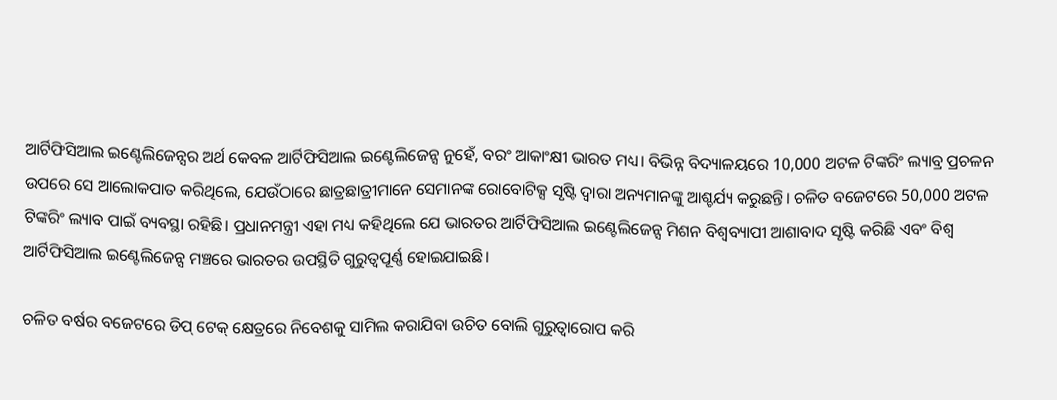ଆର୍ଟିଫିସିଆଲ ଇଣ୍ଟେଲିଜେନ୍ସର ଅର୍ଥ କେବଳ ଆର୍ଟିଫିସିଆଲ ଇଣ୍ଟେଲିଜେନ୍ସ ନୁହେଁ, ବରଂ ଆକାଂକ୍ଷୀ ଭାରତ ମଧ୍ୟ। ବିଭିନ୍ନ ବିଦ୍ୟାଳୟରେ 10,000 ଅଟଳ ଟିଙ୍କରିଂ ଲ୍ୟାବ୍ର ପ୍ରଚଳନ ଉପରେ ସେ ଆଲୋକପାତ କରିଥିଲେ, ଯେଉଁଠାରେ ଛାତ୍ରଛାତ୍ରୀମାନେ ସେମାନଙ୍କ ରୋବୋଟିକ୍ସ ସୃଷ୍ଟି ଦ୍ୱାରା ଅନ୍ୟମାନଙ୍କୁ ଆଶ୍ଚର୍ଯ୍ୟ କରୁଛନ୍ତି। ଚଳିତ ବଜେଟରେ 50,000 ଅଟଳ ଟିଙ୍କରିଂ ଲ୍ୟାବ ପାଇଁ ବ୍ୟବସ୍ଥା ରହିଛି। ପ୍ରଧାନମନ୍ତ୍ରୀ ଏହା ମଧ୍ୟ କହିଥିଲେ ଯେ ଭାରତର ଆର୍ଟିଫିସିଆଲ ଇଣ୍ଟେଲିଜେନ୍ସ ମିଶନ ବିଶ୍ୱବ୍ୟାପୀ ଆଶାବାଦ ସୃଷ୍ଟି କରିଛି ଏବଂ ବିଶ୍ୱ ଆର୍ଟିଫିସିଆଲ ଇଣ୍ଟେଲିଜେନ୍ସ ମଞ୍ଚରେ ଭାରତର ଉପସ୍ଥିତି ଗୁରୁତ୍ୱପୂର୍ଣ୍ଣ ହୋଇଯାଇଛି।

ଚଳିତ ବର୍ଷର ବଜେଟରେ ଡିପ୍‌ ଟେକ୍‌ କ୍ଷେତ୍ରରେ ନିବେଶକୁ ସାମିଲ କରାଯିବା ଉଚିତ ବୋଲି ଗୁରୁତ୍ୱାରୋପ କରି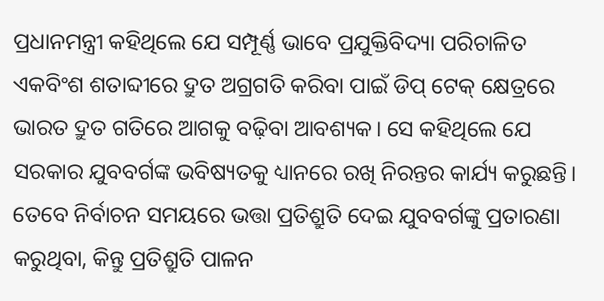ପ୍ରଧାନମନ୍ତ୍ରୀ କହିଥିଲେ ଯେ ସମ୍ପୂର୍ଣ୍ଣ ଭାବେ ପ୍ରଯୁକ୍ତିବିଦ୍ୟା ପରିଚାଳିତ ଏକବିଂଶ ଶତାବ୍ଦୀରେ ଦ୍ରୁତ ଅଗ୍ରଗତି କରିବା ପାଇଁ ଡିପ୍‌ ଟେକ୍‌ କ୍ଷେତ୍ରରେ ଭାରତ ଦ୍ରୁତ ଗତିରେ ଆଗକୁ ବଢ଼ିବା ଆବଶ୍ୟକ। ସେ କହିଥିଲେ ଯେ ସରକାର ଯୁବବର୍ଗଙ୍କ ଭବିଷ୍ୟତକୁ ଧ୍ୟାନରେ ରଖି ନିରନ୍ତର କାର୍ଯ୍ୟ କରୁଛନ୍ତି। ତେବେ ନିର୍ବାଚନ ସମୟରେ ଭତ୍ତା ପ୍ରତିଶ୍ରୁତି ଦେଇ ଯୁବବର୍ଗଙ୍କୁ ପ୍ରତାରଣା କରୁଥିବା, କିନ୍ତୁ ପ୍ରତିଶ୍ରୁତି ପାଳନ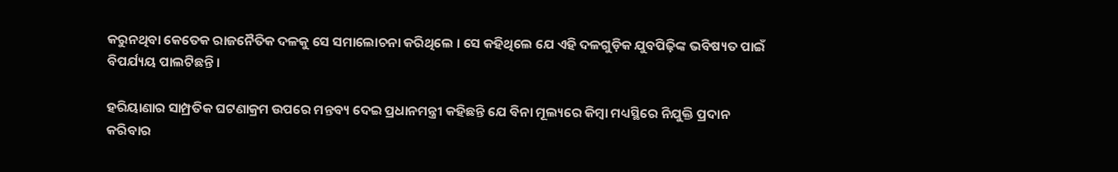କରୁନଥିବା କେତେକ ରାଜନୈତିକ ଦଳକୁ ସେ ସମାଲୋଚନା କରିଥିଲେ । ସେ କହିଥିଲେ ଯେ ଏହି ଦଳଗୁଡ଼ିକ ଯୁବପିଢ଼ିଙ୍କ ଭବିଷ୍ୟତ ପାଇଁ ବିପର୍ଯ୍ୟୟ ପାଲଟିଛନ୍ତି।

ହରିୟାଣାର ସାମ୍ପ୍ରତିକ ଘଟଣାକ୍ରମ ଉପରେ ମନ୍ତବ୍ୟ ଦେଇ ପ୍ରଧାନମନ୍ତ୍ରୀ କହିଛନ୍ତି ଯେ ବିନା ମୂଲ୍ୟରେ କିମ୍ବା ମଧ୍ୟସ୍ଥିରେ ନିଯୁକ୍ତି ପ୍ରଦାନ କରିବାର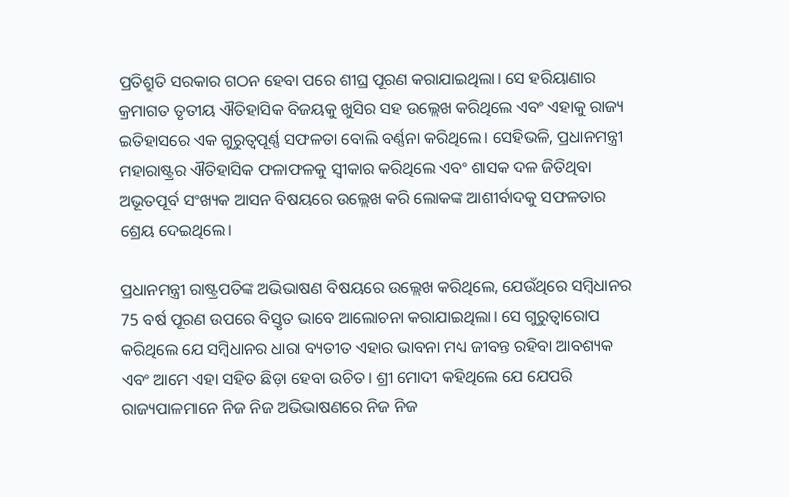ପ୍ରତିଶ୍ରୁତି ସରକାର ଗଠନ ହେବା ପରେ ଶୀଘ୍ର ପୂରଣ କରାଯାଇଥିଲା। ସେ ହରିୟାଣାର କ୍ରମାଗତ ତୃତୀୟ ଐତିହାସିକ ବିଜୟକୁ ଖୁସିର ସହ ଉଲ୍ଲେଖ କରିଥିଲେ ଏବଂ ଏହାକୁ ରାଜ୍ୟ ଇତିହାସରେ ଏକ ଗୁରୁତ୍ୱପୂର୍ଣ୍ଣ ସଫଳତା ବୋଲି ବର୍ଣ୍ଣନା କରିଥିଲେ। ସେହିଭଳି, ପ୍ରଧାନମନ୍ତ୍ରୀ ମହାରାଷ୍ଟ୍ରର ଐତିହାସିକ ଫଳାଫଳକୁ ସ୍ୱୀକାର କରିଥିଲେ ଏବଂ ଶାସକ ଦଳ ଜିତିଥିବା ଅଭୂତପୂର୍ବ ସଂଖ୍ୟକ ଆସନ ବିଷୟରେ ଉଲ୍ଲେଖ କରି ଲୋକଙ୍କ ଆଶୀର୍ବାଦକୁ ସଫଳତାର ଶ୍ରେୟ ଦେଇଥିଲେ।

ପ୍ରଧାନମନ୍ତ୍ରୀ ରାଷ୍ଟ୍ରପତିଙ୍କ ଅଭିଭାଷଣ ବିଷୟରେ ଉଲ୍ଲେଖ କରିଥିଲେ, ଯେଉଁଥିରେ ସମ୍ବିଧାନର 75 ବର୍ଷ ପୂରଣ ଉପରେ ବିସ୍ତୃତ ଭାବେ ଆଲୋଚନା କରାଯାଇଥିଲା। ସେ ଗୁରୁତ୍ୱାରୋପ କରିଥିଲେ ଯେ ସମ୍ବିଧାନର ଧାରା ବ୍ୟତୀତ ଏହାର ଭାବନା ମଧ୍ୟ ଜୀବନ୍ତ ରହିବା ଆବଶ୍ୟକ ଏବଂ ଆମେ ଏହା ସହିତ ଛିଡ଼ା ହେବା ଉଚିତ। ଶ୍ରୀ ମୋଦୀ କହିଥିଲେ ଯେ ଯେପରି ରାଜ୍ୟପାଳମାନେ ନିଜ ନିଜ ଅଭିଭାଷଣରେ ନିଜ ନିଜ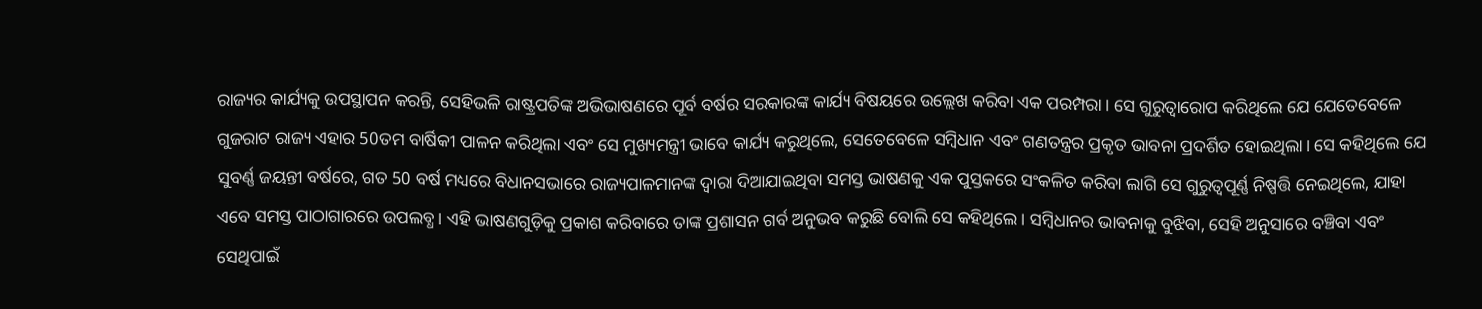ରାଜ୍ୟର କାର୍ଯ୍ୟକୁ ଉପସ୍ଥାପନ କରନ୍ତି, ସେହିଭଳି ରାଷ୍ଟ୍ରପତିଙ୍କ ଅଭିଭାଷଣରେ ପୂର୍ବ ବର୍ଷର ସରକାରଙ୍କ କାର୍ଯ୍ୟ ବିଷୟରେ ଉଲ୍ଲେଖ କରିବା ଏକ ପରମ୍ପରା। ସେ ଗୁରୁତ୍ୱାରୋପ କରିଥିଲେ ଯେ ଯେତେବେଳେ ଗୁଜରାଟ ରାଜ୍ୟ ଏହାର 50ତମ ବାର୍ଷିକୀ ପାଳନ କରିଥିଲା ଏବଂ ସେ ମୁଖ୍ୟମନ୍ତ୍ରୀ ଭାବେ କାର୍ଯ୍ୟ କରୁଥିଲେ, ସେତେବେଳେ ସମ୍ବିଧାନ ଏବଂ ଗଣତନ୍ତ୍ରର ପ୍ରକୃତ ଭାବନା ପ୍ରଦର୍ଶିତ ହୋଇଥିଲା। ସେ କହିଥିଲେ ଯେ ସୁବର୍ଣ୍ଣ ଜୟନ୍ତୀ ବର୍ଷରେ, ଗତ 50 ବର୍ଷ ମଧ୍ୟରେ ବିଧାନସଭାରେ ରାଜ୍ୟପାଳମାନଙ୍କ ଦ୍ୱାରା ଦିଆଯାଇଥିବା ସମସ୍ତ ଭାଷଣକୁ ଏକ ପୁସ୍ତକରେ ସଂକଳିତ କରିବା ଲାଗି ସେ ଗୁରୁତ୍ୱପୂର୍ଣ୍ଣ ନିଷ୍ପତ୍ତି ନେଇଥିଲେ, ଯାହା ଏବେ ସମସ୍ତ ପାଠାଗାରରେ ଉପଲବ୍ଧ। ଏହି ଭାଷଣଗୁଡ଼ିକୁ ପ୍ରକାଶ କରିବାରେ ତାଙ୍କ ପ୍ରଶାସନ ଗର୍ବ ଅନୁଭବ କରୁଛି ବୋଲି ସେ କହିଥିଲେ। ସମ୍ବିଧାନର ଭାବନାକୁ ବୁଝିବା, ସେହି ଅନୁସାରେ ବଞ୍ଚିବା ଏବଂ ସେଥିପାଇଁ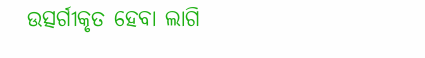ଉତ୍ସର୍ଗୀକୃତ ହେବା ଲାଗି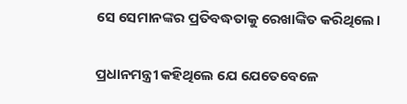ସେ ସେମାନଙ୍କର ପ୍ରତିବଦ୍ଧତାକୁ ରେଖାଙ୍କିତ କରିଥିଲେ।

ପ୍ରଧାନମନ୍ତ୍ରୀ କହିଥିଲେ ଯେ ଯେତେବେଳେ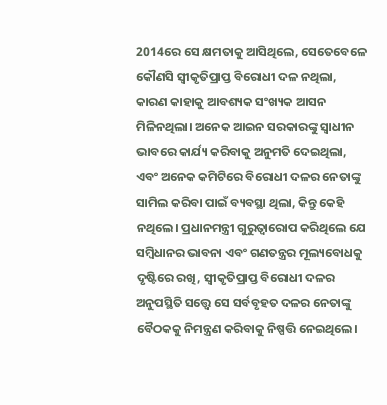2014ରେ ସେ କ୍ଷମତାକୁ ଆସିଥିଲେ, ସେତେବେଳେ କୌଣସି ସ୍ୱୀକୃତିପ୍ରାପ୍ତ ବିରୋଧୀ ଦଳ ନଥିଲା, କାରଣ କାହାକୁ ଆବଶ୍ୟକ ସଂଖ୍ୟକ ଆସନ ମିଳିନଥିଲା। ଅନେକ ଆଇନ ସରକାରଙ୍କୁ ସ୍ୱାଧୀନ ଭାବରେ କାର୍ଯ୍ୟ କରିବାକୁ ଅନୁମତି ଦେଇଥିଲା, ଏବଂ ଅନେକ କମିଟିରେ ବିରୋଧୀ ଦଳର ନେତାଙ୍କୁ ସାମିଲ କରିବା ପାଇଁ ବ୍ୟବସ୍ଥା ଥିଲା, କିନ୍ତୁ କେହି ନଥିଲେ। ପ୍ରଧାନମନ୍ତ୍ରୀ ଗୁରୁତ୍ୱାରୋପ କରିଥିଲେ ଯେ ସମ୍ବିଧାନର ଭାବନା ଏବଂ ଗଣତନ୍ତ୍ରର ମୂଲ୍ୟବୋଧକୁ ଦୃଷ୍ଟିରେ ରଖି, ସ୍ୱୀକୃତିପ୍ରାପ୍ତ ବିରୋଧୀ ଦଳର ଅନୁପସ୍ଥିତି ସତ୍ତ୍ୱେ ସେ ସର୍ବବୃହତ ଦଳର ନେତାଙ୍କୁ ବୈଠକକୁ ନିମନ୍ତ୍ରଣ କରିବାକୁ ନିଷ୍ପତ୍ତି ନେଇଥିଲେ।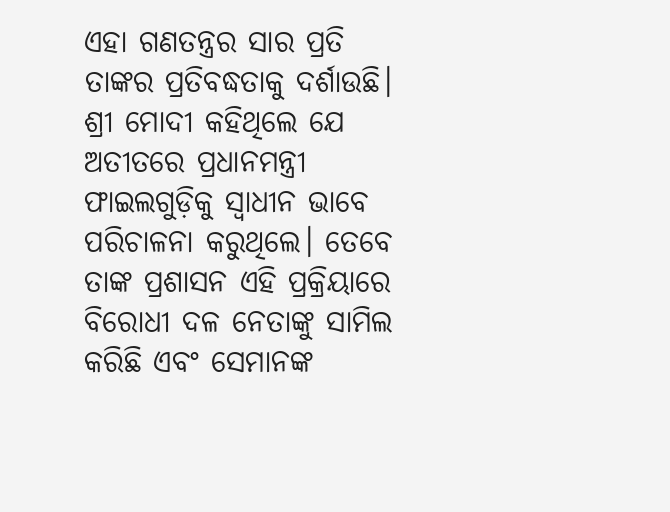ଏହା ଗଣତନ୍ତ୍ରର ସାର ପ୍ରତି ତାଙ୍କର ପ୍ରତିବଦ୍ଧତାକୁ ଦର୍ଶାଉଛି। ଶ୍ରୀ ମୋଦୀ କହିଥିଲେ ଯେ ଅତୀତରେ ପ୍ରଧାନମନ୍ତ୍ରୀ ଫାଇଲଗୁଡ଼ିକୁ ସ୍ୱାଧୀନ ଭାବେ ପରିଚାଳନା କରୁଥିଲେ। ତେବେ ତାଙ୍କ ପ୍ରଶାସନ ଏହି ପ୍ରକ୍ରିୟାରେ ବିରୋଧୀ ଦଳ ନେତାଙ୍କୁ ସାମିଲ କରିଛି ଏବଂ ସେମାନଙ୍କ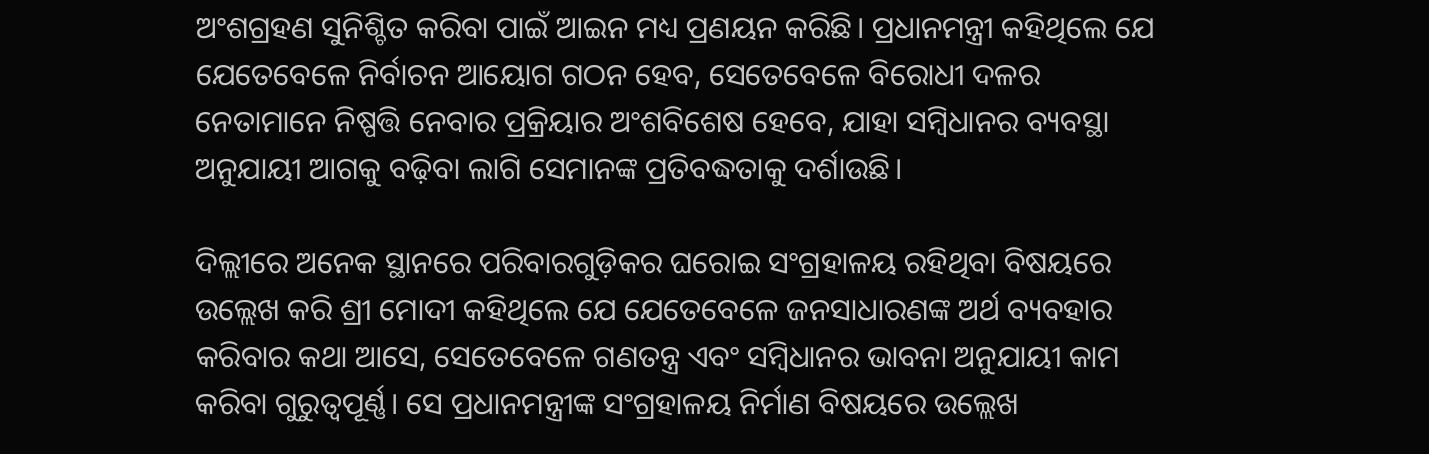ଅଂଶଗ୍ରହଣ ସୁନିଶ୍ଚିତ କରିବା ପାଇଁ ଆଇନ ମଧ୍ୟ ପ୍ରଣୟନ କରିଛି। ପ୍ରଧାନମନ୍ତ୍ରୀ କହିଥିଲେ ଯେ ଯେତେବେଳେ ନିର୍ବାଚନ ଆୟୋଗ ଗଠନ ହେବ, ସେତେବେଳେ ବିରୋଧୀ ଦଳର ନେତାମାନେ ନିଷ୍ପତ୍ତି ନେବାର ପ୍ରକ୍ରିୟାର ଅଂଶବିଶେଷ ହେବେ, ଯାହା ସମ୍ବିଧାନର ବ୍ୟବସ୍ଥା ଅନୁଯାୟୀ ଆଗକୁ ବଢ଼ିବା ଲାଗି ସେମାନଙ୍କ ପ୍ରତିବଦ୍ଧତାକୁ ଦର୍ଶାଉଛି।

ଦିଲ୍ଲୀରେ ଅନେକ ସ୍ଥାନରେ ପରିବାରଗୁଡ଼ିକର ଘରୋଇ ସଂଗ୍ରହାଳୟ ରହିଥିବା ବିଷୟରେ ଉଲ୍ଲେଖ କରି ଶ୍ରୀ ମୋଦୀ କହିଥିଲେ ଯେ ଯେତେବେଳେ ଜନସାଧାରଣଙ୍କ ଅର୍ଥ ବ୍ୟବହାର କରିବାର କଥା ଆସେ, ସେତେବେଳେ ଗଣତନ୍ତ୍ର ଏବଂ ସମ୍ବିଧାନର ଭାବନା ଅନୁଯାୟୀ କାମ କରିବା ଗୁରୁତ୍ୱପୂର୍ଣ୍ଣ। ସେ ପ୍ରଧାନମନ୍ତ୍ରୀଙ୍କ ସଂଗ୍ରହାଳୟ ନିର୍ମାଣ ବିଷୟରେ ଉଲ୍ଲେଖ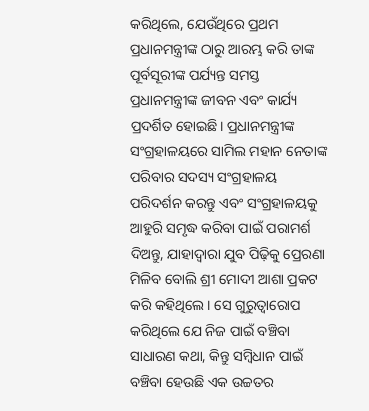କରିଥିଲେ, ଯେଉଁଥିରେ ପ୍ରଥମ ପ୍ରଧାନମନ୍ତ୍ରୀଙ୍କ ଠାରୁ ଆରମ୍ଭ କରି ତାଙ୍କ ପୂର୍ବସୂରୀଙ୍କ ପର୍ଯ୍ୟନ୍ତ ସମସ୍ତ ପ୍ରଧାନମନ୍ତ୍ରୀଙ୍କ ଜୀବନ ଏବଂ କାର୍ଯ୍ୟ ପ୍ରଦର୍ଶିତ ହୋଇଛି। ପ୍ରଧାନମନ୍ତ୍ରୀଙ୍କ ସଂଗ୍ରହାଳୟରେ ସାମିଲ ମହାନ ନେତାଙ୍କ ପରିବାର ସଦସ୍ୟ ସଂଗ୍ରହାଳୟ ପରିଦର୍ଶନ କରନ୍ତୁ ଏବଂ ସଂଗ୍ରହାଳୟକୁ ଆହୁରି ସମୃଦ୍ଧ କରିବା ପାଇଁ ପରାମର୍ଶ ଦିଅନ୍ତୁ, ଯାହାଦ୍ୱାରା ଯୁବ ପିଢ଼ିକୁ ପ୍ରେରଣା ମିଳିବ ବୋଲି ଶ୍ରୀ ମୋଦୀ ଆଶା ପ୍ରକଟ କରି କହିଥିଲେ । ସେ ଗୁରୁତ୍ୱାରୋପ କରିଥିଲେ ଯେ ନିଜ ପାଇଁ ବଞ୍ଚିବା ସାଧାରଣ କଥା, କିନ୍ତୁ ସମ୍ବିଧାନ ପାଇଁ ବଞ୍ଚିବା ହେଉଛି ଏକ ଉଚ୍ଚତର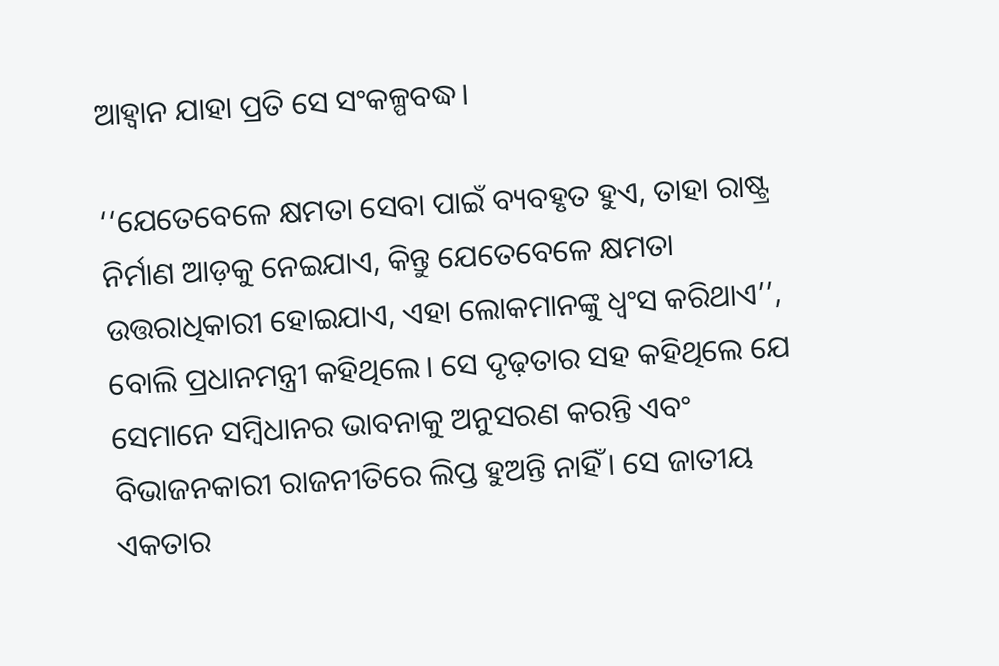ଆହ୍ୱାନ ଯାହା ପ୍ରତି ସେ ସଂକଳ୍ପବଦ୍ଧ।

‘‘ଯେତେବେଳେ କ୍ଷମତା ସେବା ପାଇଁ ବ୍ୟବହୃତ ହୁଏ, ତାହା ରାଷ୍ଟ୍ର ନିର୍ମାଣ ଆଡ଼କୁ ନେଇଯାଏ, କିନ୍ତୁ ଯେତେବେଳେ କ୍ଷମତା ଉତ୍ତରାଧିକାରୀ ହୋଇଯାଏ, ଏହା ଲୋକମାନଙ୍କୁ ଧ୍ୱଂସ କରିଥାଏ’’, ବୋଲି ପ୍ରଧାନମନ୍ତ୍ରୀ କହିଥିଲେ। ସେ ଦୃଢ଼ତାର ସହ କହିଥିଲେ ଯେ ସେମାନେ ସମ୍ବିଧାନର ଭାବନାକୁ ଅନୁସରଣ କରନ୍ତି ଏବଂ ବିଭାଜନକାରୀ ରାଜନୀତିରେ ଲିପ୍ତ ହୁଅନ୍ତି ନାହିଁ। ସେ ଜାତୀୟ ଏକତାର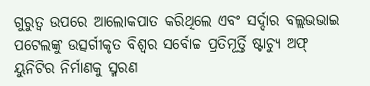ଗୁରୁତ୍ୱ ଉପରେ ଆଲୋକପାତ କରିଥିଲେ ଏବଂ ସର୍ଦ୍ଦାର ବଲ୍ଲଭଭାଇ ପଟେଲଙ୍କୁ ଉତ୍ସର୍ଗୀକୃତ ବିଶ୍ୱର ସର୍ବୋଚ୍ଚ ପ୍ରତିମୂର୍ତ୍ତି ଷ୍ଟାଚ୍ୟୁ ଅଫ୍ ୟୁନିଟିର ନିର୍ମାଣକୁ ସ୍ମରଣ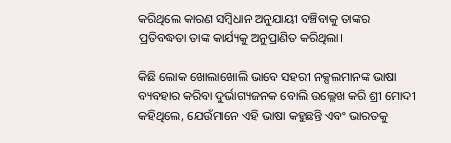କରିଥିଲେ କାରଣ ସମ୍ବିଧାନ ଅନୁଯାୟୀ ବଞ୍ଚିବାକୁ ତାଙ୍କର ପ୍ରତିବଦ୍ଧତା ତାଙ୍କ କାର୍ଯ୍ୟକୁ ଅନୁପ୍ରାଣିତ କରିଥିଲା।

କିଛି ଲୋକ ଖୋଲାଖୋଲି ଭାବେ ସହରୀ ନକ୍ସଲମାନଙ୍କ ଭାଷା ବ୍ୟବହାର କରିବା ଦୁର୍ଭାଗ୍ୟଜନକ ବୋଲି ଉଲ୍ଲେଖ କରି ଶ୍ରୀ ମୋଦୀ କହିଥିଲେ, ଯେଉଁମାନେ ଏହି ଭାଷା କହୁଛନ୍ତି ଏବଂ ଭାରତକୁ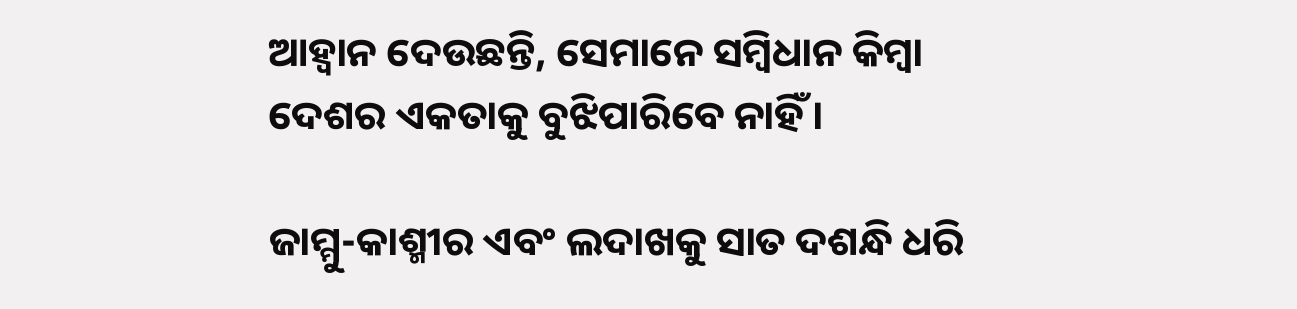ଆହ୍ୱାନ ଦେଉଛନ୍ତି, ସେମାନେ ସମ୍ବିଧାନ କିମ୍ବା ଦେଶର ଏକତାକୁ ବୁଝିପାରିବେ ନାହିଁ।

ଜାମ୍ମୁ-କାଶ୍ମୀର ଏବଂ ଲଦାଖକୁ ସାତ ଦଶନ୍ଧି ଧରି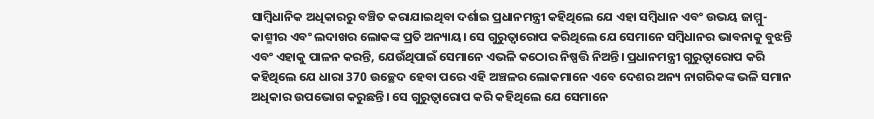ସାମ୍ବିଧାନିକ ଅଧିକାରରୁ ବଞ୍ଚିତ କରାଯାଇଥିବା ଦର୍ଶାଇ ପ୍ରଧାନମନ୍ତ୍ରୀ କହିଥିଲେ ଯେ ଏହା ସମ୍ବିଧାନ ଏବଂ ଉଭୟ ଜାମ୍ମୁ-କାଶ୍ମୀର ଏବଂ ଲଦାଖର ଲୋକଙ୍କ ପ୍ରତି ଅନ୍ୟାୟ। ସେ ଗୁରୁତ୍ୱାରୋପ କରିଥିଲେ ଯେ ସେମାନେ ସମ୍ବିଧାନର ଭାବନାକୁ ବୁଝନ୍ତି ଏବଂ ଏହାକୁ ପାଳନ କରନ୍ତି, ଯେଉଁଥିପାଇଁ ସେମାନେ ଏଭଳି କଠୋର ନିଷ୍ପତ୍ତି ନିଅନ୍ତି। ପ୍ରଧାନମନ୍ତ୍ରୀ ଗୁରୁତ୍ୱାରୋପ କରି କହିଥିଲେ ଯେ ଧାରା 370 ଉଚ୍ଛେଦ ହେବା ପରେ ଏହି ଅଞ୍ଚଳର ଲୋକମାନେ ଏବେ ଦେଶର ଅନ୍ୟ ନାଗରିକଙ୍କ ଭଳି ସମାନ ଅଧିକାର ଉପଭୋଗ କରୁଛନ୍ତି। ସେ ଗୁରୁତ୍ୱାରୋପ କରି କହିଥିଲେ ଯେ ସେମାନେ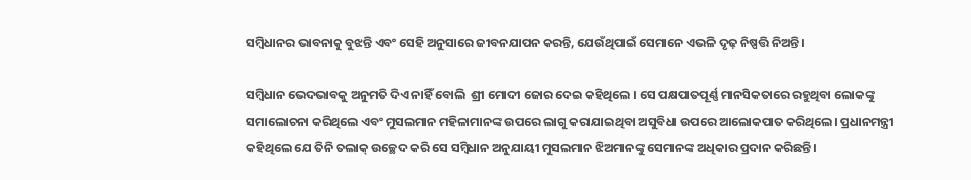ସମ୍ବିଧାନର ଭାବନାକୁ ବୁଝନ୍ତି ଏବଂ ସେହି ଅନୁସାରେ ଜୀବନଯାପନ କରନ୍ତି, ଯେଉଁଥିପାଇଁ ସେମାନେ ଏଭଳି ଦୃଢ଼ ନିଷ୍ପତ୍ତି ନିଅନ୍ତି।

ସମ୍ବିଧାନ ଭେଦଭାବକୁ ଅନୁମତି ଦିଏ ନାହିଁ ବୋଲି  ଶ୍ରୀ ମୋଦୀ ଜୋର ଦେଇ କହିଥିଲେ । ସେ ପକ୍ଷପାତପୂର୍ଣ୍ଣ ମାନସିକତାରେ ରହୁଥିବା ଲୋକଙ୍କୁ ସମାଲୋଚନା କରିଥିଲେ ଏବଂ ମୁସଲମାନ ମହିଳାମାନଙ୍କ ଉପରେ ଲାଗୁ କରାଯାଇଥିବା ଅସୁବିଧା ଉପରେ ଆଲୋକପାତ କରିଥିଲେ। ପ୍ରଧାନମନ୍ତ୍ରୀ କହିଥିଲେ ଯେ ତିନି ତଲାକ୍ ଉଚ୍ଛେଦ କରି ସେ ସମ୍ବିଧାନ ଅନୁଯାୟୀ ମୁସଲମାନ ଝିଅମାନଙ୍କୁ ସେମାନଙ୍କ ଅଧିକାର ପ୍ରଦାନ କରିଛନ୍ତି।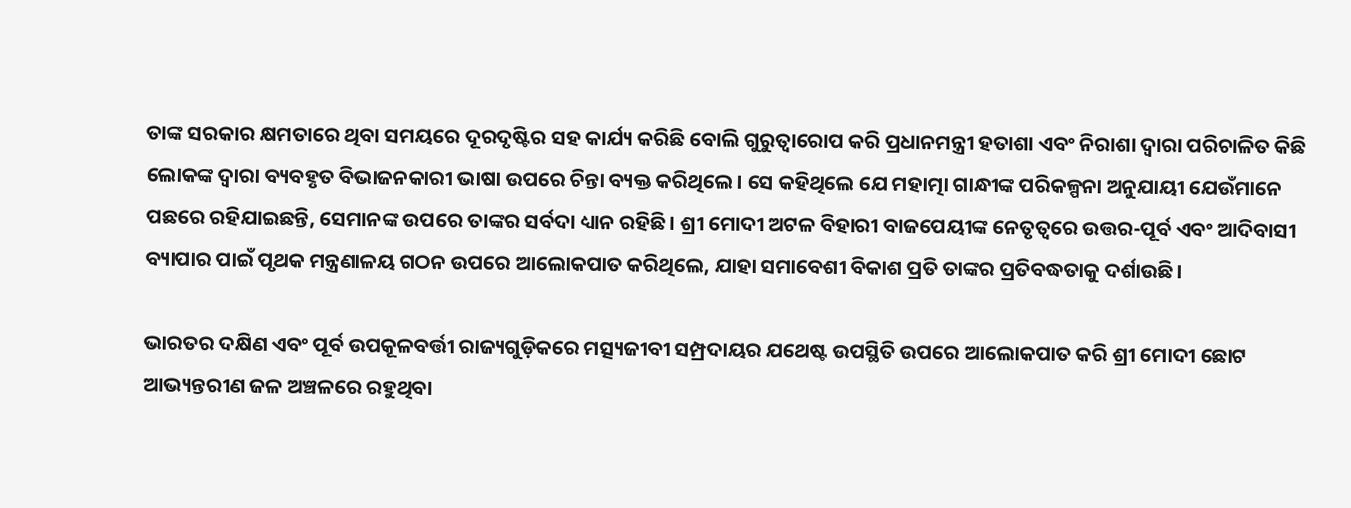ତାଙ୍କ ସରକାର କ୍ଷମତାରେ ଥିବା ସମୟରେ ଦୂରଦୃଷ୍ଟିର ସହ କାର୍ଯ୍ୟ କରିଛି ବୋଲି ଗୁରୁତ୍ୱାରୋପ କରି ପ୍ରଧାନମନ୍ତ୍ରୀ ହତାଶା ଏବଂ ନିରାଶା ଦ୍ୱାରା ପରିଚାଳିତ କିଛି ଲୋକଙ୍କ ଦ୍ୱାରା ବ୍ୟବହୃତ ବିଭାଜନକାରୀ ଭାଷା ଉପରେ ଚିନ୍ତା ବ୍ୟକ୍ତ କରିଥିଲେ। ସେ କହିଥିଲେ ଯେ ମହାତ୍ମା ଗାନ୍ଧୀଙ୍କ ପରିକଳ୍ପନା ଅନୁଯାୟୀ ଯେଉଁମାନେ ପଛରେ ରହିଯାଇଛନ୍ତି, ସେମାନଙ୍କ ଉପରେ ତାଙ୍କର ସର୍ବଦା ଧ୍ୟାନ ରହିଛି। ଶ୍ରୀ ମୋଦୀ ଅଟଳ ବିହାରୀ ବାଜପେୟୀଙ୍କ ନେତୃତ୍ୱରେ ଉତ୍ତର-ପୂର୍ବ ଏବଂ ଆଦିବାସୀ ବ୍ୟାପାର ପାଇଁ ପୃଥକ ମନ୍ତ୍ରଣାଳୟ ଗଠନ ଉପରେ ଆଲୋକପାତ କରିଥିଲେ, ଯାହା ସମାବେଶୀ ବିକାଶ ପ୍ରତି ତାଙ୍କର ପ୍ରତିବଦ୍ଧତାକୁ ଦର୍ଶାଉଛି।

ଭାରତର ଦକ୍ଷିଣ ଏବଂ ପୂର୍ବ ଉପକୂଳବର୍ତ୍ତୀ ରାଜ୍ୟଗୁଡ଼ିକରେ ମତ୍ସ୍ୟଜୀବୀ ସମ୍ପ୍ରଦାୟର ଯଥେଷ୍ଟ ଉପସ୍ଥିତି ଉପରେ ଆଲୋକପାତ କରି ଶ୍ରୀ ମୋଦୀ ଛୋଟ ଆଭ୍ୟନ୍ତରୀଣ ଜଳ ଅଞ୍ଚଳରେ ରହୁଥିବା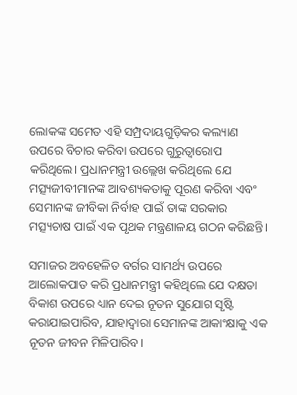ଲୋକଙ୍କ ସମେତ ଏହି ସମ୍ପ୍ରଦାୟଗୁଡ଼ିକର କଲ୍ୟାଣ ଉପରେ ବିଚାର କରିବା ଉପରେ ଗୁରୁତ୍ୱାରୋପ କରିଥିଲେ। ପ୍ରଧାନମନ୍ତ୍ରୀ ଉଲ୍ଲେଖ କରିଥିଲେ ଯେ ମତ୍ସ୍ୟଜୀବୀମାନଙ୍କ ଆବଶ୍ୟକତାକୁ ପୂରଣ କରିବା ଏବଂ ସେମାନଙ୍କ ଜୀବିକା ନିର୍ବାହ ପାଇଁ ତାଙ୍କ ସରକାର ମତ୍ସ୍ୟଚାଷ ପାଇଁ ଏକ ପୃଥକ ମନ୍ତ୍ରଣାଳୟ ଗଠନ କରିଛନ୍ତି।

ସମାଜର ଅବହେଳିତ ବର୍ଗର ସାମର୍ଥ୍ୟ ଉପରେ ଆଲୋକପାତ କରି ପ୍ରଧାନମନ୍ତ୍ରୀ କହିଥିଲେ ଯେ ଦକ୍ଷତା ବିକାଶ ଉପରେ ଧ୍ୟାନ ଦେଇ ନୂତନ ସୁଯୋଗ ସୃଷ୍ଟି କରାଯାଇପାରିବ, ଯାହାଦ୍ୱାରା ସେମାନଙ୍କ ଆକାଂକ୍ଷାକୁ ଏକ ନୂତନ ଜୀବନ ମିଳିପାରିବ।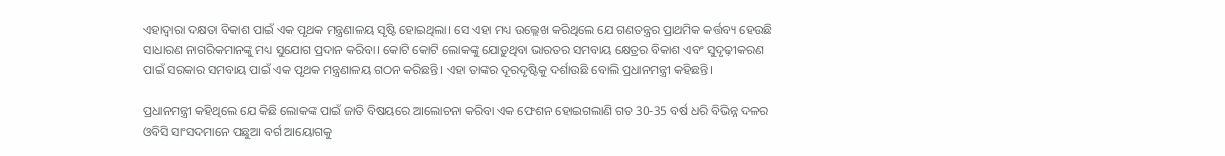ଏହାଦ୍ୱାରା ଦକ୍ଷତା ବିକାଶ ପାଇଁ ଏକ ପୃଥକ ମନ୍ତ୍ରଣାଳୟ ସୃଷ୍ଟି ହୋଇଥିଲା। ସେ ଏହା ମଧ୍ୟ ଉଲ୍ଲେଖ କରିଥିଲେ ଯେ ଗଣତନ୍ତ୍ରର ପ୍ରାଥମିକ କର୍ତ୍ତବ୍ୟ ହେଉଛି ସାଧାରଣ ନାଗରିକମାନଙ୍କୁ ମଧ୍ୟ ସୁଯୋଗ ପ୍ରଦାନ କରିବା। କୋଟି କୋଟି ଲୋକଙ୍କୁ ଯୋଡ଼ୁଥିବା ଭାରତର ସମବାୟ କ୍ଷେତ୍ରର ବିକାଶ ଏବଂ ସୁଦୃଢ଼ୀକରଣ ପାଇଁ ସରକାର ସମବାୟ ପାଇଁ ଏକ ପୃଥକ ମନ୍ତ୍ରଣାଳୟ ଗଠନ କରିଛନ୍ତି। ଏହା ତାଙ୍କର ଦୂରଦୃଷ୍ଟିକୁ ଦର୍ଶାଉଛି ବୋଲି ପ୍ରଧାନମନ୍ତ୍ରୀ କହିଛନ୍ତି।

ପ୍ରଧାନମନ୍ତ୍ରୀ କହିଥିଲେ ଯେ କିଛି ଲୋକଙ୍କ ପାଇଁ ଜାତି ବିଷୟରେ ଆଲୋଚନା କରିବା ଏକ ଫେଶନ ହୋଇଗଲାଣି ଗତ 30-35 ବର୍ଷ ଧରି ବିଭିନ୍ନ ଦଳର ଓବିସି ସାଂସଦମାନେ ପଛୁଆ ବର୍ଗ ଆୟୋଗକୁ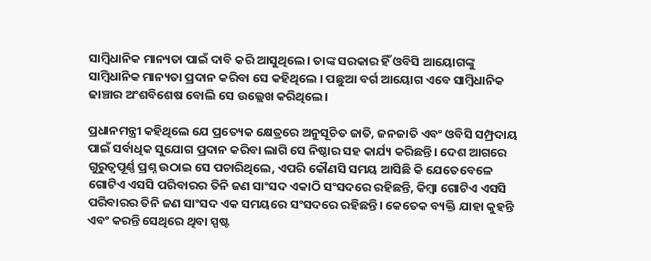ସାମ୍ବିଧାନିକ ମାନ୍ୟତା ପାଇଁ ଦାବି କରି ଆସୁଥିଲେ। ତାଙ୍କ ସରକାର ହିଁ ଓବିସି ଆୟୋଗଙ୍କୁ ସାମ୍ବିଧାନିକ ମାନ୍ୟତା ପ୍ରଦାନ କରିବା ସେ କହିଥିଲେ । ପଛୁଆ ବର୍ଗ ଆୟୋଗ ଏବେ ସାମ୍ବିଧାନିକ ଢାଞ୍ଚାର ଅଂଶବିଶେଷ ବୋଲି ସେ ଉଲ୍ଲେଖ କରିଥିଲେ।

ପ୍ରଧାନମନ୍ତ୍ରୀ କହିଥିଲେ ଯେ ପ୍ରତ୍ୟେକ କ୍ଷେତ୍ରରେ ଅନୁସୂଚିତ ଜାତି, ଜନଜାତି ଏବଂ ଓବିସି ସମ୍ପ୍ରଦାୟ ପାଇଁ ସର୍ବାଧିକ ସୁଯୋଗ ପ୍ରଦାନ କରିବା ଲାଗି ସେ ନିଷ୍ଠାର ସହ କାର୍ଯ୍ୟ କରିଛନ୍ତି। ଦେଶ ଆଗରେ ଗୁରୁତ୍ୱପୂର୍ଣ୍ଣ ପ୍ରଶ୍ନ ଉଠାଇ ସେ ପଚାରିଥିଲେ, ଏପରି କୌଣସି ସମୟ ଆସିଛି କି ଯେତେବେଳେ ଗୋଟିଏ ଏସସି ପରିବାରର ତିନି ଜଣ ସାଂସଦ ଏକାଠି ସଂସଦରେ ରହିଛନ୍ତି, କିମ୍ବା ଗୋଟିଏ ଏସସି ପରିବାରର ତିନି ଜଣ ସାଂସଦ ଏକ ସମୟରେ ସଂସଦରେ ରହିଛନ୍ତି। କେତେକ ବ୍ୟକ୍ତି ଯାହା କୁହନ୍ତି ଏବଂ କରନ୍ତି ସେଥିରେ ଥିବା ସ୍ପଷ୍ଟ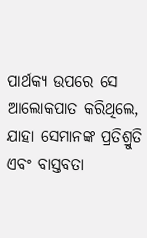ପାର୍ଥକ୍ୟ ଉପରେ ସେ ଆଲୋକପାତ କରିଥିଲେ, ଯାହା ସେମାନଙ୍କ ପ୍ରତିଶ୍ରୁତି ଏବଂ ବାସ୍ତବତା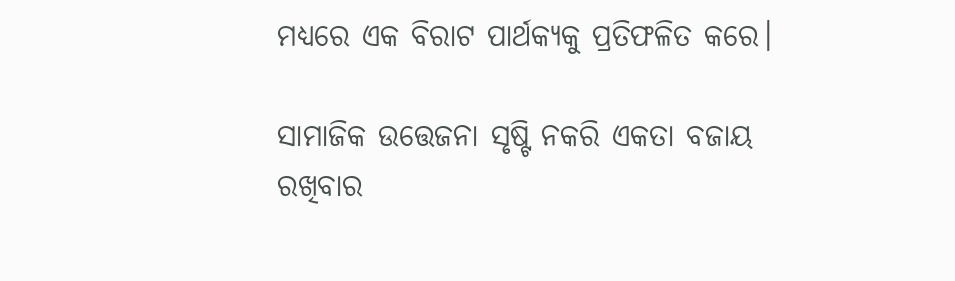ମଧ୍ୟରେ ଏକ ବିରାଟ ପାର୍ଥକ୍ୟକୁ ପ୍ରତିଫଳିତ କରେ।

ସାମାଜିକ ଉତ୍ତେଜନା ସୃଷ୍ଟି ନକରି ଏକତା ବଜାୟ ରଖିବାର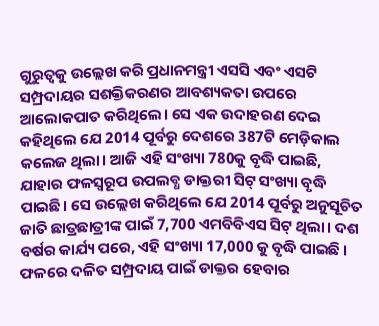ଗୁରୁତ୍ୱକୁ ଉଲ୍ଲେଖ କରି ପ୍ରଧାନମନ୍ତ୍ରୀ ଏସସି ଏବଂ ଏସଟି ସମ୍ପ୍ରଦାୟର ସଶକ୍ତିକରଣର ଆବଶ୍ୟକତା ଉପରେ ଆଲୋକପାତ କରିଥିଲେ। ସେ ଏକ ଉଦାହରଣ ଦେଇ କହିଥିଲେ ଯେ 2014 ପୂର୍ବରୁ ଦେଶରେ 387ଟି ମେଡ଼ିକାଲ କଲେଜ ଥିଲା। ଆଜି ଏହି ସଂଖ୍ୟା 780କୁ ବୃଦ୍ଧି ପାଇଛି, ଯାହାର ଫଳସ୍ୱରୂପ ଉପଲବ୍ଧ ଡାକ୍ତରୀ ସିଟ୍‌ ସଂଖ୍ୟା ବୃଦ୍ଧି ପାଇଛି। ସେ ଉଲ୍ଲେଖ କରିଥିଲେ ଯେ 2014 ପୂର୍ବରୁ ଅନୁସୂଚିତ ଜାତି ଛାତ୍ରଛାତ୍ରୀଙ୍କ ପାଇଁ 7,700 ଏମବିବିଏସ ସିଟ୍‌ ଥିଲା। ଦଶ ବର୍ଷର କାର୍ଯ୍ୟ ପରେ, ଏହି ସଂଖ୍ୟା 17,000 କୁ ବୃଦ୍ଧି ପାଇଛି । ଫଳରେ ଦଳିତ ସମ୍ପ୍ରଦାୟ ପାଇଁ ଡାକ୍ତର ହେବାର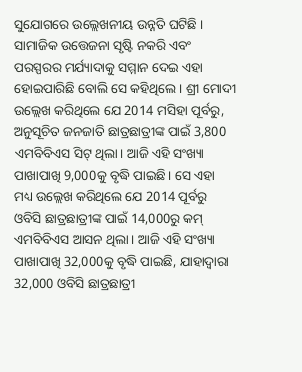ସୁଯୋଗରେ ଉଲ୍ଲେଖନୀୟ ଉନ୍ନତି ଘଟିଛି । ସାମାଜିକ ଉତ୍ତେଜନା ସୃଷ୍ଟି ନକରି ଏବଂ ପରସ୍ପରର ମର୍ଯ୍ୟାଦାକୁ ସମ୍ମାନ ଦେଇ ଏହା ହୋଇପାରିଛି ବୋଲି ସେ କହିଥିଲେ । ଶ୍ରୀ ମୋଦୀ ଉଲ୍ଲେଖ କରିଥିଲେ ଯେ 2014 ମସିହା ପୂର୍ବରୁ, ଅନୁସୂଚିତ ଜନଜାତି ଛାତ୍ରଛାତ୍ରୀଙ୍କ ପାଇଁ 3,800 ଏମବିବିଏସ ସିଟ୍ ଥିଲା। ଆଜି ଏହି ସଂଖ୍ୟା ପାଖାପାଖି 9,000କୁ ବୃଦ୍ଧି ପାଇଛି। ସେ ଏହା ମଧ୍ୟ ଉଲ୍ଲେଖ କରିଥିଲେ ଯେ 2014 ପୂର୍ବରୁ ଓବିସି ଛାତ୍ରଛାତ୍ରୀଙ୍କ ପାଇଁ 14,000ରୁ କମ୍ ଏମବିବିଏସ ଆସନ ଥିଲା। ଆଜି ଏହି ସଂଖ୍ୟା ପାଖାପାଖି 32,000କୁ ବୃଦ୍ଧି ପାଇଛି, ଯାହାଦ୍ୱାରା 32,000 ଓବିସି ଛାତ୍ରଛାତ୍ରୀ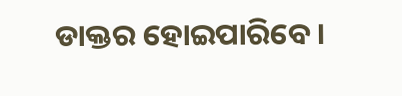ଡାକ୍ତର ହୋଇପାରିବେ।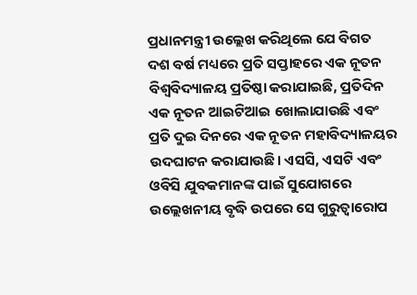ପ୍ରଧାନମନ୍ତ୍ରୀ ଉଲ୍ଲେଖ କରିଥିଲେ ଯେ ବିଗତ ଦଶ ବର୍ଷ ମଧ୍ୟରେ ପ୍ରତି ସପ୍ତାହରେ ଏକ ନୂତନ ବିଶ୍ୱବିଦ୍ୟାଳୟ ପ୍ରତିଷ୍ଠା କରାଯାଇଛି, ପ୍ରତିଦିନ ଏକ ନୂତନ ଆଇଟିଆଇ ଖୋଲାଯାଉଛି ଏବଂ ପ୍ରତି ଦୁଇ ଦିନରେ ଏକ ନୂତନ ମହାବିଦ୍ୟାଳୟର ଉଦଘାଟନ କରାଯାଉଛି। ଏସସି, ଏସଟି ଏବଂ ଓବିସି ଯୁବକମାନଙ୍କ ପାଇଁ ସୁଯୋଗରେ ଉଲ୍ଲେଖନୀୟ ବୃଦ୍ଧି ଉପରେ ସେ ଗୁରୁତ୍ୱାରୋପ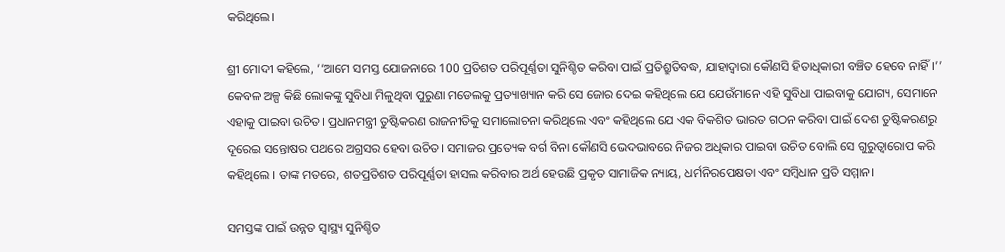କରିଥିଲେ।

ଶ୍ରୀ ମୋଦୀ କହିଲେ, ‘‘ଆମେ ସମସ୍ତ ଯୋଜନାରେ 100 ପ୍ରତିଶତ ପରିପୂର୍ଣ୍ଣତା ସୁନିଶ୍ଚିତ କରିବା ପାଇଁ ପ୍ରତିଶ୍ରୁତିବଦ୍ଧ, ଯାହାଦ୍ୱାରା କୌଣସି ହିତାଧିକାରୀ ବଞ୍ଚିତ ହେବେ ନାହିଁ।’’ କେବଳ ଅଳ୍ପ କିଛି ଲୋକଙ୍କୁ ସୁବିଧା ମିଳୁଥିବା ପୁରୁଣା ମଡେଲକୁ ପ୍ରତ୍ୟାଖ୍ୟାନ କରି ସେ ଜୋର ଦେଇ କହିଥିଲେ ଯେ ଯେଉଁମାନେ ଏହି ସୁବିଧା ପାଇବାକୁ ଯୋଗ୍ୟ, ସେମାନେ ଏହାକୁ ପାଇବା ଉଚିତ। ପ୍ରଧାନମନ୍ତ୍ରୀ ତୁଷ୍ଟିକରଣ ରାଜନୀତିକୁ ସମାଲୋଚନା କରିଥିଲେ ଏବଂ କହିଥିଲେ ଯେ ଏକ ବିକଶିତ ଭାରତ ଗଠନ କରିବା ପାଇଁ ଦେଶ ତୁଷ୍ଟିକରଣରୁ ଦୂରେଇ ସନ୍ତୋଷର ପଥରେ ଅଗ୍ରସର ହେବା ଉଚିତ। ସମାଜର ପ୍ରତ୍ୟେକ ବର୍ଗ ବିନା କୌଣସି ଭେଦଭାବରେ ନିଜର ଅଧିକାର ପାଇବା ଉଚିତ ବୋଲି ସେ ଗୁରୁତ୍ୱାରୋପ କରି କହିଥିଲେ । ତାଙ୍କ ମତରେ, ଶତପ୍ରତିଶତ ପରିପୂର୍ଣ୍ଣତା ହାସଲ କରିବାର ଅର୍ଥ ହେଉଛି ପ୍ରକୃତ ସାମାଜିକ ନ୍ୟାୟ, ଧର୍ମନିରପେକ୍ଷତା ଏବଂ ସମ୍ବିଧାନ ପ୍ରତି ସମ୍ମାନ।

ସମସ୍ତଙ୍କ ପାଇଁ ଉନ୍ନତ ସ୍ୱାସ୍ଥ୍ୟ ସୁନିଶ୍ଚିତ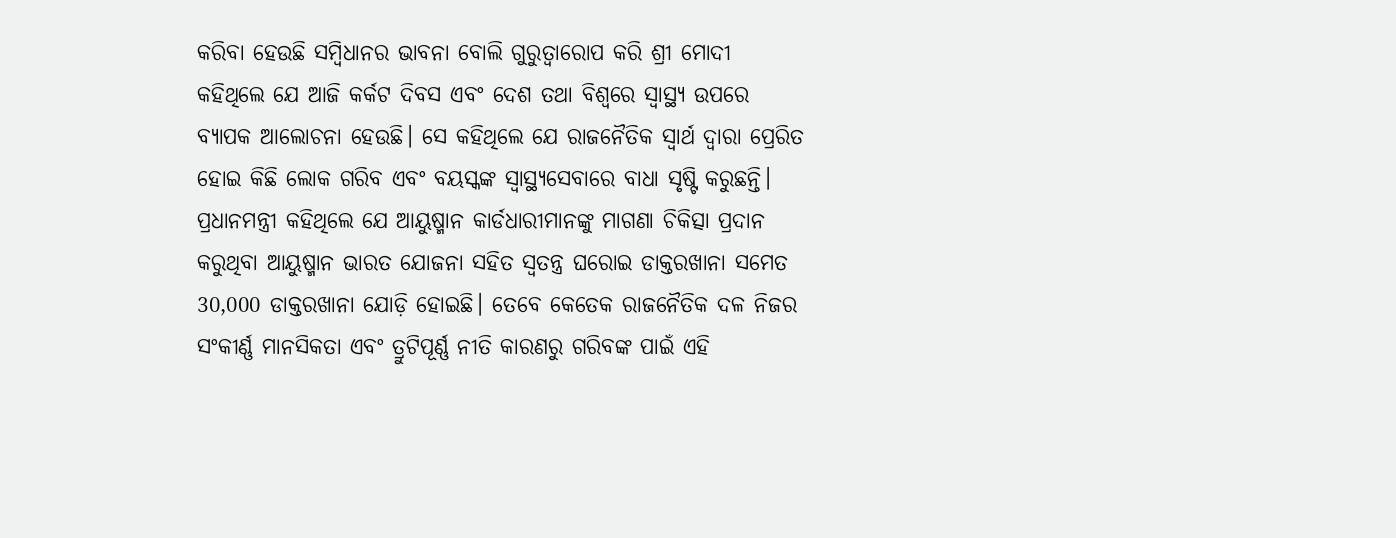କରିବା ହେଉଛି ସମ୍ବିଧାନର ଭାବନା ବୋଲି ଗୁରୁତ୍ୱାରୋପ କରି ଶ୍ରୀ ମୋଦୀ କହିଥିଲେ ଯେ ଆଜି କର୍କଟ ଦିବସ ଏବଂ ଦେଶ ତଥା ବିଶ୍ୱରେ ସ୍ୱାସ୍ଥ୍ୟ ଉପରେ ବ୍ୟାପକ ଆଲୋଚନା ହେଉଛି। ସେ କହିଥିଲେ ଯେ ରାଜନୈତିକ ସ୍ୱାର୍ଥ ଦ୍ୱାରା ପ୍ରେରିତ ହୋଇ କିଛି ଲୋକ ଗରିବ ଏବଂ ବୟସ୍କଙ୍କ ସ୍ୱାସ୍ଥ୍ୟସେବାରେ ବାଧା ସୃଷ୍ଟି କରୁଛନ୍ତି। ପ୍ରଧାନମନ୍ତ୍ରୀ କହିଥିଲେ ଯେ ଆୟୁଷ୍ମାନ କାର୍ଡଧାରୀମାନଙ୍କୁ ମାଗଣା ଚିକିତ୍ସା ପ୍ରଦାନ କରୁଥିବା ଆୟୁଷ୍ମାନ ଭାରତ ଯୋଜନା ସହିତ ସ୍ୱତନ୍ତ୍ର ଘରୋଇ ଡାକ୍ତରଖାନା ସମେତ 30,000 ଡାକ୍ତରଖାନା ଯୋଡ଼ି ହୋଇଛି। ତେବେ କେତେକ ରାଜନୈତିକ ଦଳ ନିଜର ସଂକୀର୍ଣ୍ଣ ମାନସିକତା ଏବଂ ତ୍ରୁଟିପୂର୍ଣ୍ଣ ନୀତି କାରଣରୁ ଗରିବଙ୍କ ପାଇଁ ଏହି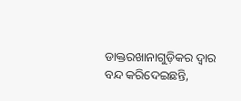ଡାକ୍ତରଖାନାଗୁଡ଼ିକର ଦ୍ୱାର ବନ୍ଦ କରିଦେଇଛନ୍ତି,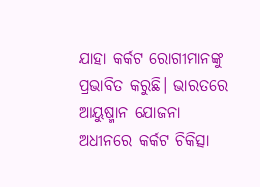ଯାହା କର୍କଟ ରୋଗୀମାନଙ୍କୁ ପ୍ରଭାବିତ କରୁଛି। ଭାରତରେ ଆୟୁଷ୍ମାନ ଯୋଜନା ଅଧୀନରେ କର୍କଟ ଚିକିତ୍ସା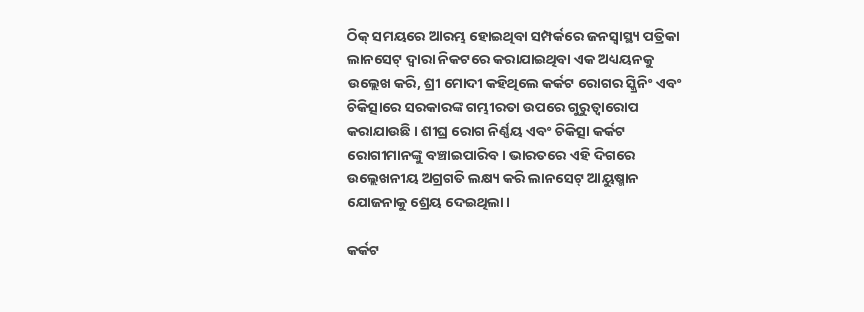ଠିକ୍ ସମୟରେ ଆରମ୍ଭ ହୋଇଥିବା ସମ୍ପର୍କରେ ଜନସ୍ୱାସ୍ଥ୍ୟ ପତ୍ରିକା ଲାନସେଟ୍ ଦ୍ୱାରା ନିକଟରେ କରାଯାଇଥିବା ଏକ ଅଧ୍ୟୟନକୁ ଉଲ୍ଲେଖ କରି, ଶ୍ରୀ ମୋଦୀ କହିଥିଲେ କର୍କଟ ରୋଗର ସ୍କ୍ରିନିଂ ଏବଂ ଚିକିତ୍ସାରେ ସରକାରଙ୍କ ଗମ୍ଭୀରତା ଉପରେ ଗୁରୁତ୍ୱାରୋପ କରାଯାଉଛି । ଶୀଘ୍ର ରୋଗ ନିର୍ଣ୍ଣୟ ଏବଂ ଚିକିତ୍ସା କର୍କଟ ରୋଗୀମାନଙ୍କୁ ବଞ୍ଚାଇପାରିବ। ଭାରତରେ ଏହି ଦିଗରେ ଉଲ୍ଲେଖନୀୟ ଅଗ୍ରଗତି ଲକ୍ଷ୍ୟ କରି ଲାନସେଟ୍ ଆୟୁଷ୍ମାନ ଯୋଜନାକୁ ଶ୍ରେୟ ଦେଇଥିଲା।

କର୍କଟ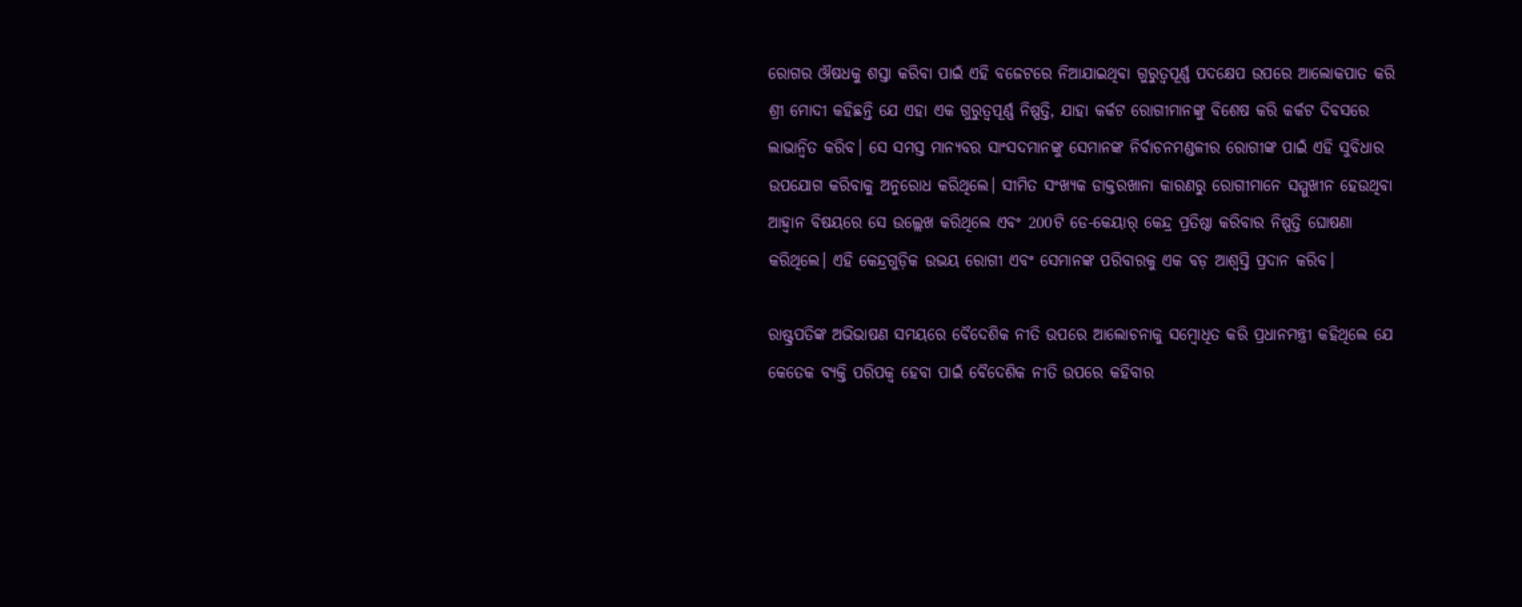ରୋଗର ଔଷଧକୁ ଶସ୍ତା କରିବା ପାଇଁ ଏହି ବଜେଟରେ ନିଆଯାଇଥିବା ଗୁରୁତ୍ୱପୂର୍ଣ୍ଣ ପଦକ୍ଷେପ ଉପରେ ଆଲୋକପାତ କରି ଶ୍ରୀ ମୋଦୀ କହିଛନ୍ତି ଯେ ଏହା ଏକ ଗୁରୁତ୍ୱପୂର୍ଣ୍ଣ ନିଷ୍ପତ୍ତି, ଯାହା କର୍କଟ ରୋଗୀମାନଙ୍କୁ ବିଶେଷ କରି କର୍କଟ ଦିବସରେ ଲାଭାନ୍ୱିତ କରିବ। ସେ ସମସ୍ତ ମାନ୍ୟବର ସାଂସଦମାନଙ୍କୁ ସେମାନଙ୍କ ନିର୍ବାଚନମଣ୍ଡଳୀର ରୋଗୀଙ୍କ ପାଇଁ ଏହି ସୁବିଧାର ଉପଯୋଗ କରିବାକୁ ଅନୁରୋଧ କରିଥିଲେ। ସୀମିତ ସଂଖ୍ୟକ ଡାକ୍ତରଖାନା କାରଣରୁ ରୋଗୀମାନେ ସମ୍ମୁଖୀନ ହେଉଥିବା ଆହ୍ୱାନ ବିଷୟରେ ସେ ଉଲ୍ଲେଖ କରିଥିଲେ ଏବଂ 200ଟି ଡେ-କେୟାର୍ କେନ୍ଦ୍ର ପ୍ରତିଷ୍ଠା କରିବାର ନିଷ୍ପତ୍ତି ଘୋଷଣା କରିଥିଲେ। ଏହି କେନ୍ଦ୍ରଗୁଡ଼ିକ ଉଭୟ ରୋଗୀ ଏବଂ ସେମାନଙ୍କ ପରିବାରକୁ ଏକ ବଡ଼ ଆଶ୍ୱସ୍ତି ପ୍ରଦାନ କରିବ।

ରାଷ୍ଟ୍ରପତିଙ୍କ ଅଭିଭାଷଣ ସମୟରେ ବୈଦେଶିକ ନୀତି ଉପରେ ଆଲୋଚନାକୁ ସମ୍ବୋଧିତ କରି ପ୍ରଧାନମନ୍ତ୍ରୀ କହିଥିଲେ ଯେ କେତେକ ବ୍ୟକ୍ତି ପରିପକ୍ୱ ହେବା ପାଇଁ ବୈଦେଶିକ ନୀତି ଉପରେ କହିବାର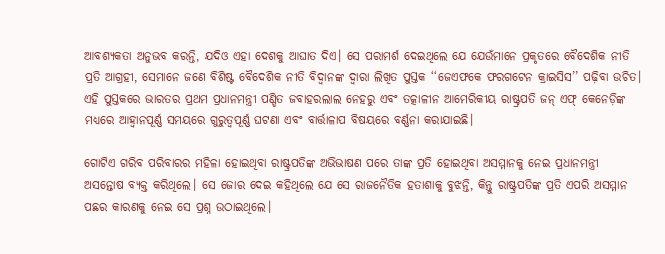ଆବଶ୍ୟକତା ଅନୁଭବ କରନ୍ତି, ଯଦିଓ ଏହା ଦେଶକୁ ଆଘାତ ଦିଏ। ସେ ପରାମର୍ଶ ଦେଇଥିଲେ ଯେ ଯେଉଁମାନେ ପ୍ରକୃତରେ ବୈଦେଶିକ ନୀତି ପ୍ରତି ଆଗ୍ରହୀ, ସେମାନେ ଜଣେ ବିଶିଷ୍ଟ ବୈଦେଶିକ ନୀତି ବିଦ୍ୱାନଙ୍କ ଦ୍ୱାରା ଲିଖିତ ପୁସ୍ତକ ‘‘ଜେଏଫକେ ଫରଗଟେନ କ୍ରାଇସିସ’’ ପଢ଼ିବା ଉଚିତ। ଏହି ପୁସ୍ତକରେ ଭାରତର ପ୍ରଥମ ପ୍ରଧାନମନ୍ତ୍ରୀ ପଣ୍ଡିତ ଜବାହରଲାଲ ନେହରୁ ଏବଂ ତତ୍କାଳୀନ ଆମେରିକୀୟ ରାଷ୍ଟ୍ରପତି ଜନ୍ ଏଫ୍ କେନେଡ଼ିଙ୍କ ମଧ୍ୟରେ ଆହ୍ୱାନପୂର୍ଣ୍ଣ ସମୟରେ ଗୁରୁତ୍ୱପୂର୍ଣ୍ଣ ଘଟଣା ଏବଂ ବାର୍ତ୍ତାଳାପ ବିଷୟରେ ବର୍ଣ୍ଣନା କରାଯାଇଛି।

ଗୋଟିଏ ଗରିବ ପରିବାରର ମହିଳା ହୋଇଥିବା ରାଷ୍ଟ୍ରପତିଙ୍କ ଅଭିଭାଷଣ ପରେ ତାଙ୍କ ପ୍ରତି ହୋଇଥିବା ଅସମ୍ମାନକୁ ନେଇ ପ୍ରଧାନମନ୍ତ୍ରୀ ଅସନ୍ତୋଷ ବ୍ୟକ୍ତ କରିଥିଲେ। ସେ ଜୋର ଦେଇ କହିଥିଲେ ଯେ ସେ ରାଜନୈତିକ ହତାଶାକୁ ବୁଝନ୍ତି, କିନ୍ତୁ ରାଷ୍ଟ୍ରପତିଙ୍କ ପ୍ରତି ଏପରି ଅସମ୍ମାନ ପଛର କାରଣକୁ ନେଇ ସେ ପ୍ରଶ୍ନ ଉଠାଇଥିଲେ।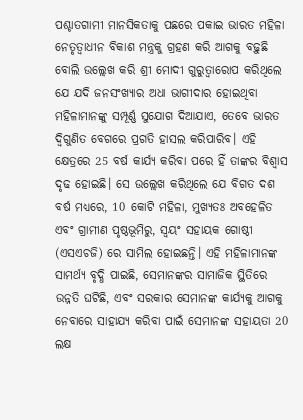ପଶ୍ଚାତଗାମୀ ମାନସିକତାକୁ ପଛରେ ପକାଇ ଭାରତ ମହିଳା ନେତୃତ୍ୱାଧୀନ ବିକାଶ ମନ୍ତ୍ରକୁ ଗ୍ରହଣ କରି ଆଗକୁ ବଢ଼ୁଛି ବୋଲି ଉଲ୍ଲେଖ କରି ଶ୍ରୀ ମୋଦୀ ଗୁରୁତ୍ୱାରୋପ କରିଥିଲେ ଯେ ଯଦି ଜନସଂଖ୍ୟାର ଅଧା ଭାଗୀଦାର ହୋଇଥିବା ମହିଳାମାନଙ୍କୁ ସମ୍ପୂର୍ଣ୍ଣ ସୁଯୋଗ ଦିଆଯାଏ, ତେବେ ଭାରତ ଦ୍ୱିଗୁଣିତ ବେଗରେ ପ୍ରଗତି ହାସଲ କରିପାରିବ। ଏହି କ୍ଷେତ୍ରରେ 25 ବର୍ଷ କାର୍ଯ୍ୟ କରିବା ପରେ ହିଁ ତାଙ୍କର ବିଶ୍ୱାସ ଦୃଢ ହୋଇଛି। ସେ ଉଲ୍ଲେଖ କରିଥିଲେ ଯେ ବିଗତ ଦଶ ବର୍ଷ ମଧ୍ୟରେ, 10 କୋଟି ମହିଳା, ମୁଖ୍ୟତଃ ଅବହେଳିତ ଏବଂ ଗ୍ରାମୀଣ ପୃଷ୍ଠଭୂମିରୁ, ସ୍ୱୟଂ ସହାୟକ ଗୋଷ୍ଠୀ (ଏସଏଚଜି) ରେ ସାମିଲ ହୋଇଛନ୍ତି। ଏହି ମହିଳାମାନଙ୍କ ସାମର୍ଥ୍ୟ ବୃଦ୍ଧି ପାଇଛି, ସେମାନଙ୍କର ସାମାଜିକ ସ୍ଥିତିରେ ଉନ୍ନତି ଘଟିଛି, ଏବଂ ସରକାର ସେମାନଙ୍କ କାର୍ଯ୍ୟକୁ ଆଗକୁ ନେବାରେ ସାହାଯ୍ୟ କରିବା ପାଇଁ ସେମାନଙ୍କ ସହାୟତା 20 ଲକ୍ଷ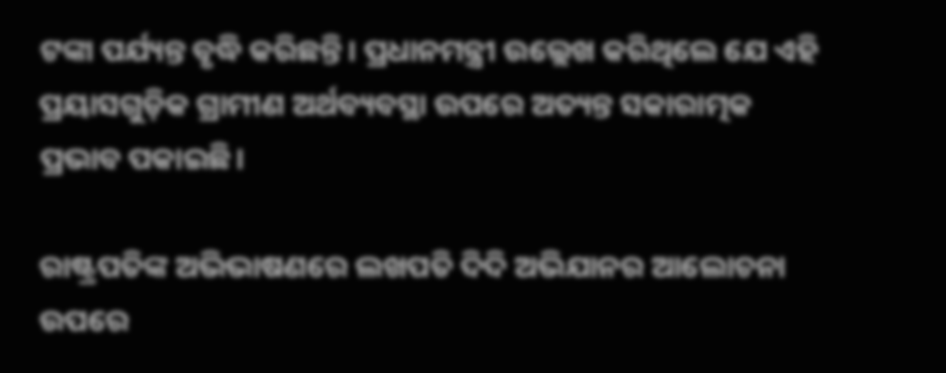ଟଙ୍କା ପର୍ଯ୍ୟନ୍ତ ବୃଦ୍ଧି କରିଛନ୍ତି। ପ୍ରଧାନମନ୍ତ୍ରୀ ଉଲ୍ଲେଖ କରିଥିଲେ ଯେ ଏହି ପ୍ରୟାସଗୁଡ଼ିକ ଗ୍ରାମୀଣ ଅର୍ଥବ୍ୟବସ୍ଥା ଉପରେ ଅତ୍ୟନ୍ତ ସକାରାତ୍ମକ ପ୍ରଭାବ ପକାଇଛି।

ରାଷ୍ଟ୍ରପତିଙ୍କ ଅଭିଭାଷଣରେ ଲଖପତି ଦିଦି ଅଭିଯାନର ଆଲୋଚନା ଉପରେ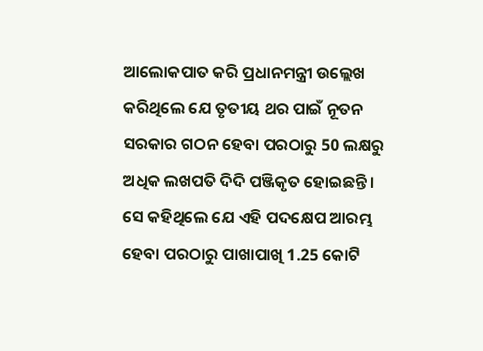ଆଲୋକପାତ କରି ପ୍ରଧାନମନ୍ତ୍ରୀ ଉଲ୍ଲେଖ କରିଥିଲେ ଯେ ତୃତୀୟ ଥର ପାଇଁ ନୂତନ ସରକାର ଗଠନ ହେବା ପରଠାରୁ 50 ଲକ୍ଷରୁ ଅଧିକ ଲଖପତି ଦିଦି ପଞ୍ଜିକୃତ ହୋଇଛନ୍ତି। ସେ କହିଥିଲେ ଯେ ଏହି ପଦକ୍ଷେପ ଆରମ୍ଭ ହେବା ପରଠାରୁ ପାଖାପାଖି 1.25 କୋଟି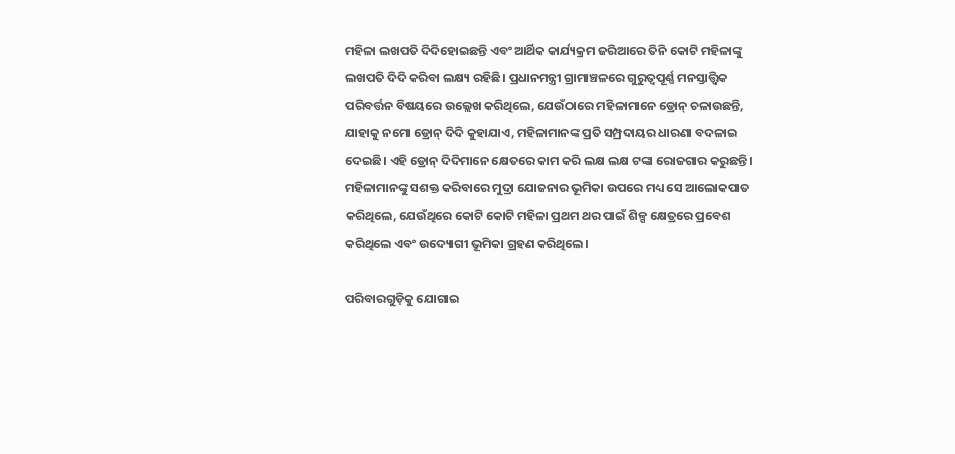ମହିଳା ଲଖପତି ଦିଦିହୋଇଛନ୍ତି ଏବଂ ଆର୍ଥିକ କାର୍ଯ୍ୟକ୍ରମ ଜରିଆରେ ତିନି କୋଟି ମହିଳାଙ୍କୁ ଲଖପତି ଦିଦି କରିବା ଲକ୍ଷ୍ୟ ରହିଛି। ପ୍ରଧାନମନ୍ତ୍ରୀ ଗ୍ରାମାଞ୍ଚଳରେ ଗୁରୁତ୍ୱପୂର୍ଣ୍ଣ ମନସ୍ତାତ୍ତ୍ୱିକ ପରିବର୍ତ୍ତନ ବିଷୟରେ ଉଲ୍ଲେଖ କରିଥିଲେ, ଯେଉଁଠାରେ ମହିଳାମାନେ ଡ୍ରୋନ୍ ଚଳାଉଛନ୍ତି, ଯାହାକୁ ନମୋ ଡ୍ରୋନ୍ ଦିଦି କୁହାଯାଏ, ମହିଳାମାନଙ୍କ ପ୍ରତି ସମ୍ପ୍ରଦାୟର ଧାରଣା ବଦଳାଇ ଦେଇଛି। ଏହି ଡ୍ରୋନ୍ ଦିଦିମାନେ କ୍ଷେତରେ କାମ କରି ଲକ୍ଷ ଲକ୍ଷ ଟଙ୍କା ରୋଜଗାର କରୁଛନ୍ତି। ମହିଳାମାନଙ୍କୁ ସଶକ୍ତ କରିବାରେ ମୁଦ୍ରା ଯୋଜନାର ଭୂମିକା ଉପରେ ମଧ୍ୟ ସେ ଆଲୋକପାତ କରିଥିଲେ, ଯେଉଁଥିରେ କୋଟି କୋଟି ମହିଳା ପ୍ରଥମ ଥର ପାଇଁ ଶିଳ୍ପ କ୍ଷେତ୍ରରେ ପ୍ରବେଶ କରିଥିଲେ ଏବଂ ଉଦ୍ୟୋଗୀ ଭୂମିକା ଗ୍ରହଣ କରିଥିଲେ।

ପରିବାରଗୁଡ଼ିକୁ ଯୋଗାଇ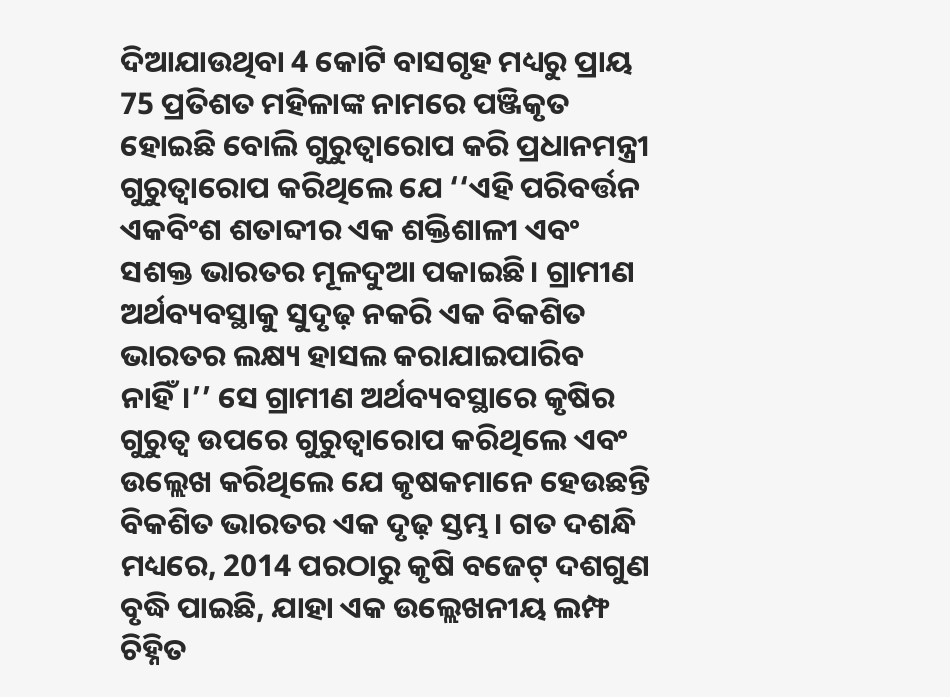ଦିଆଯାଉଥିବା 4 କୋଟି ବାସଗୃହ ମଧ୍ୟରୁ ପ୍ରାୟ 75 ପ୍ରତିଶତ ମହିଳାଙ୍କ ନାମରେ ପଞ୍ଜିକୃତ ହୋଇଛି ବୋଲି ଗୁରୁତ୍ୱାରୋପ କରି ପ୍ରଧାନମନ୍ତ୍ରୀ ଗୁରୁତ୍ୱାରୋପ କରିଥିଲେ ଯେ ‘‘ଏହି ପରିବର୍ତ୍ତନ ଏକବିଂଶ ଶତାବ୍ଦୀର ଏକ ଶକ୍ତିଶାଳୀ ଏବଂ ସଶକ୍ତ ଭାରତର ମୂଳଦୁଆ ପକାଇଛି। ଗ୍ରାମୀଣ ଅର୍ଥବ୍ୟବସ୍ଥାକୁ ସୁଦୃଢ଼ ନକରି ଏକ ବିକଶିତ ଭାରତର ଲକ୍ଷ୍ୟ ହାସଲ କରାଯାଇପାରିବ ନାହିଁ।’’ ସେ ଗ୍ରାମୀଣ ଅର୍ଥବ୍ୟବସ୍ଥାରେ କୃଷିର ଗୁରୁତ୍ୱ ଉପରେ ଗୁରୁତ୍ୱାରୋପ କରିଥିଲେ ଏବଂ ଉଲ୍ଲେଖ କରିଥିଲେ ଯେ କୃଷକମାନେ ହେଉଛନ୍ତି ବିକଶିତ ଭାରତର ଏକ ଦୃଢ଼ ସ୍ତମ୍ଭ। ଗତ ଦଶନ୍ଧି ମଧ୍ୟରେ, 2014 ପରଠାରୁ କୃଷି ବଜେଟ୍ ଦଶଗୁଣ ବୃଦ୍ଧି ପାଇଛି, ଯାହା ଏକ ଉଲ୍ଲେଖନୀୟ ଲମ୍ଫ ଚିହ୍ନିତ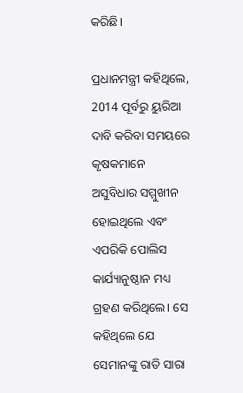କରିଛି।

ପ୍ରଧାନମନ୍ତ୍ରୀ କହିଥିଲେ, 2014 ପୂର୍ବରୁ ୟୁରିଆ ଦାବି କରିବା ସମୟରେ କୃଷକମାନେ ଅସୁବିଧାର ସମ୍ମୁଖୀନ ହୋଇଥିଲେ ଏବଂ ଏପରିକି ପୋଲିସ କାର୍ଯ୍ୟାନୁଷ୍ଠାନ ମଧ୍ୟ ଗ୍ରହଣ କରିଥିଲେ। ସେ କହିଥିଲେ ଯେ ସେମାନଙ୍କୁ ରାତି ସାରା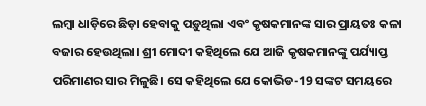ଲମ୍ବା ଧାଡ଼ିରେ ଛିଡ଼ା ହେବାକୁ ପଡ଼ୁଥିଲା ଏବଂ କୃଷକମାନଙ୍କ ସାର ପ୍ରାୟତଃ କଳା ବଜାର ହେଉଥିଲା। ଶ୍ରୀ ମୋଦୀ କହିଥିଲେ ଯେ ଆଜି କୃଷକମାନଙ୍କୁ ପର୍ଯ୍ୟାପ୍ତ ପରିମାଣର ସାର ମିଳୁଛି। ସେ କହିଥିଲେ ଯେ କୋଭିଡ-19 ସଙ୍କଟ ସମୟରେ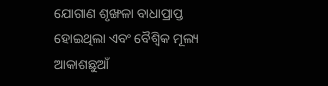ଯୋଗାଣ ଶୃଙ୍ଖଳା ବାଧାପ୍ରାପ୍ତ ହୋଇଥିଲା ଏବଂ ବୈଶ୍ୱିକ ମୂଲ୍ୟ ଆକାଶଛୁଆଁ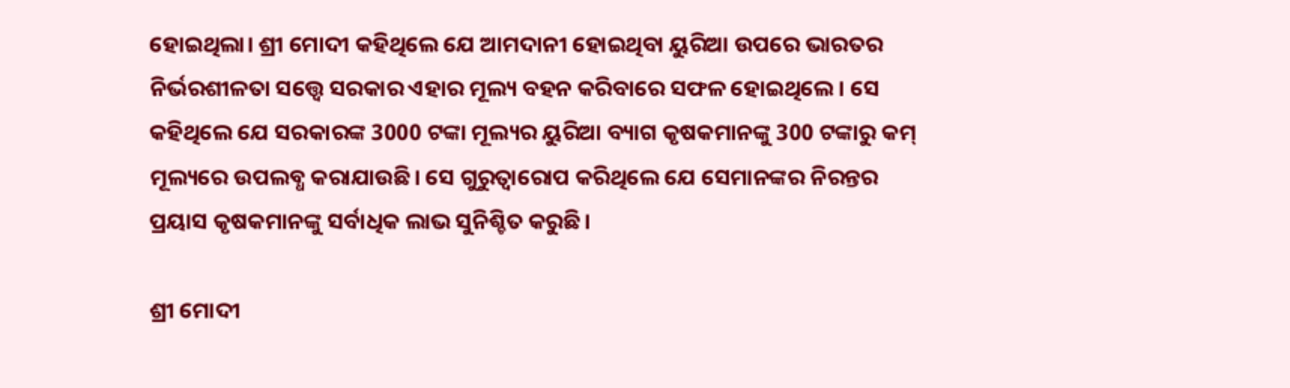ହୋଇଥିଲା। ଶ୍ରୀ ମୋଦୀ କହିଥିଲେ ଯେ ଆମଦାନୀ ହୋଇଥିବା ୟୁରିଆ ଉପରେ ଭାରତର ନିର୍ଭରଶୀଳତା ସତ୍ତ୍ୱେ ସରକାର ଏହାର ମୂଲ୍ୟ ବହନ କରିବାରେ ସଫଳ ହୋଇଥିଲେ। ସେ କହିଥିଲେ ଯେ ସରକାରଙ୍କ 3000 ଟଙ୍କା ମୂଲ୍ୟର ୟୁରିଆ ବ୍ୟାଗ କୃଷକମାନଙ୍କୁ 300 ଟଙ୍କାରୁ କମ୍ ମୂଲ୍ୟରେ ଉପଲବ୍ଧ କରାଯାଉଛି। ସେ ଗୁରୁତ୍ୱାରୋପ କରିଥିଲେ ଯେ ସେମାନଙ୍କର ନିରନ୍ତର ପ୍ରୟାସ କୃଷକମାନଙ୍କୁ ସର୍ବାଧିକ ଲାଭ ସୁନିଶ୍ଚିତ କରୁଛି।

ଶ୍ରୀ ମୋଦୀ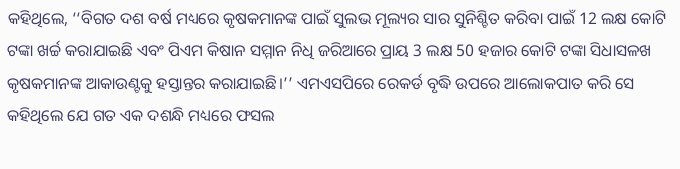କହିଥିଲେ, ‘‘ବିଗତ ଦଶ ବର୍ଷ ମଧ୍ୟରେ କୃଷକମାନଙ୍କ ପାଇଁ ସୁଲଭ ମୂଲ୍ୟର ସାର ସୁନିଶ୍ଚିତ କରିବା ପାଇଁ 12 ଲକ୍ଷ କୋଟି ଟଙ୍କା ଖର୍ଚ୍ଚ କରାଯାଇଛି ଏବଂ ପିଏମ କିଷାନ ସମ୍ମାନ ନିଧି ଜରିଆରେ ପ୍ରାୟ 3 ଲକ୍ଷ 50 ହଜାର କୋଟି ଟଙ୍କା ସିଧାସଳଖ କୃଷକମାନଙ୍କ ଆକାଉଣ୍ଟକୁ ହସ୍ତାନ୍ତର କରାଯାଇଛି।’’ ଏମଏସପିରେ ରେକର୍ଡ ବୃଦ୍ଧି ଉପରେ ଆଲୋକପାତ କରି ସେ କହିଥିଲେ ଯେ ଗତ ଏକ ଦଶନ୍ଧି ମଧ୍ୟରେ ଫସଲ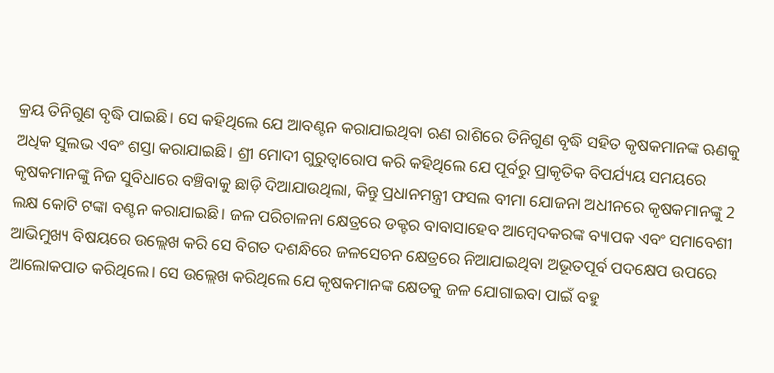କ୍ରୟ ତିନିଗୁଣ ବୃଦ୍ଧି ପାଇଛି। ସେ କହିଥିଲେ ଯେ ଆବଣ୍ଟନ କରାଯାଇଥିବା ଋଣ ରାଶିରେ ତିନିଗୁଣ ବୃଦ୍ଧି ସହିତ କୃଷକମାନଙ୍କ ଋଣକୁ ଅଧିକ ସୁଲଭ ଏବଂ ଶସ୍ତା କରାଯାଇଛି। ଶ୍ରୀ ମୋଦୀ ଗୁରୁତ୍ୱାରୋପ କରି କହିଥିଲେ ଯେ ପୂର୍ବରୁ ପ୍ରାକୃତିକ ବିପର୍ଯ୍ୟୟ ସମୟରେ କୃଷକମାନଙ୍କୁ ନିଜ ସୁବିଧାରେ ବଞ୍ଚିବାକୁ ଛାଡ଼ି ଦିଆଯାଉଥିଲା, କିନ୍ତୁ ପ୍ରଧାନମନ୍ତ୍ରୀ ଫସଲ ବୀମା ଯୋଜନା ଅଧୀନରେ କୃଷକମାନଙ୍କୁ 2 ଲକ୍ଷ କୋଟି ଟଙ୍କା ବଣ୍ଟନ କରାଯାଇଛି। ଜଳ ପରିଚାଳନା କ୍ଷେତ୍ରରେ ଡକ୍ଟର ବାବାସାହେବ ଆମ୍ବେଦକରଙ୍କ ବ୍ୟାପକ ଏବଂ ସମାବେଶୀ ଆଭିମୁଖ୍ୟ ବିଷୟରେ ଉଲ୍ଲେଖ କରି ସେ ବିଗତ ଦଶନ୍ଧିରେ ଜଳସେଚନ କ୍ଷେତ୍ରରେ ନିଆଯାଇଥିବା ଅଭୂତପୂର୍ବ ପଦକ୍ଷେପ ଉପରେ ଆଲୋକପାତ କରିଥିଲେ। ସେ ଉଲ୍ଲେଖ କରିଥିଲେ ଯେ କୃଷକମାନଙ୍କ କ୍ଷେତକୁ ଜଳ ଯୋଗାଇବା ପାଇଁ ବହୁ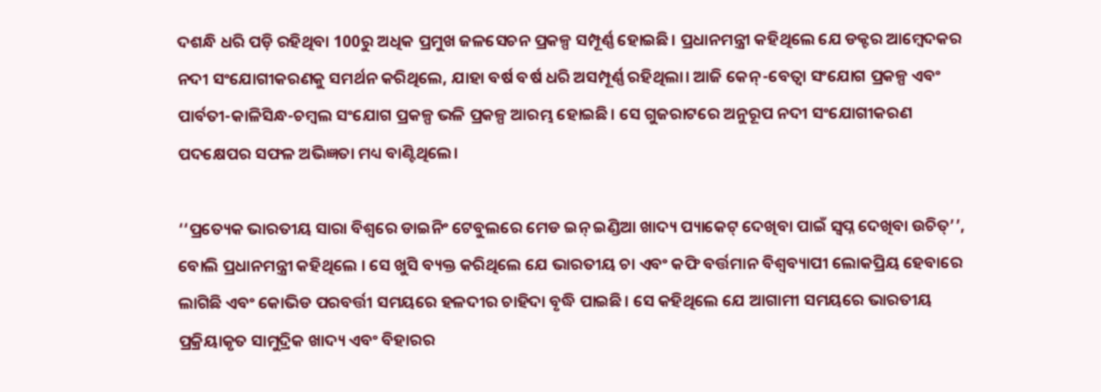ଦଶନ୍ଧି ଧରି ପଡ଼ି ରହିଥିବା 100ରୁ ଅଧିକ ପ୍ରମୁଖ ଜଳସେଚନ ପ୍ରକଳ୍ପ ସମ୍ପୂର୍ଣ୍ଣ ହୋଇଛି। ପ୍ରଧାନମନ୍ତ୍ରୀ କହିଥିଲେ ଯେ ଡକ୍ଟର ଆମ୍ବେଦକର ନଦୀ ସଂଯୋଗୀକରଣକୁ ସମର୍ଥନ କରିଥିଲେ, ଯାହା ବର୍ଷ ବର୍ଷ ଧରି ଅସମ୍ପୂର୍ଣ୍ଣ ରହିଥିଲା। ଆଜି କେନ୍-ବେତ୍ୱା ସଂଯୋଗ ପ୍ରକଳ୍ପ ଏବଂ ପାର୍ବତୀ-କାଳିସିନ୍ଧ-ଚମ୍ବଲ ସଂଯୋଗ ପ୍ରକଳ୍ପ ଭଳି ପ୍ରକଳ୍ପ ଆରମ୍ଭ ହୋଇଛି। ସେ ଗୁଜରାଟରେ ଅନୁରୂପ ନଦୀ ସଂଯୋଗୀକରଣ ପଦକ୍ଷେପର ସଫଳ ଅଭିଜ୍ଞତା ମଧ୍ୟ ବାଣ୍ଟିଥିଲେ।

‘‘ପ୍ରତ୍ୟେକ ଭାରତୀୟ ସାରା ବିଶ୍ୱରେ ଡାଇନିଂ ଟେବୁଲରେ ମେଡ ଇନ୍ ଇଣ୍ଡିଆ ଖାଦ୍ୟ ପ୍ୟାକେଟ୍ ଦେଖିବା ପାଇଁ ସ୍ୱପ୍ନ ଦେଖିବା ଉଚିତ୍’’, ବୋଲି ପ୍ରଧାନମନ୍ତ୍ରୀ କହିଥିଲେ । ସେ ଖୁସି ବ୍ୟକ୍ତ କରିଥିଲେ ଯେ ଭାରତୀୟ ଚା ଏବଂ କଫି ବର୍ତ୍ତମାନ ବିଶ୍ୱବ୍ୟାପୀ ଲୋକପ୍ରିୟ ହେବାରେ ଲାଗିଛି ଏବଂ କୋଭିଡ ପରବର୍ତ୍ତୀ ସମୟରେ ହଳଦୀର ଚାହିଦା ବୃଦ୍ଧି ପାଇଛି। ସେ କହିଥିଲେ ଯେ ଆଗାମୀ ସମୟରେ ଭାରତୀୟ ପ୍ରକ୍ରିୟାକୃତ ସାମୁଦ୍ରିକ ଖାଦ୍ୟ ଏବଂ ବିହାରର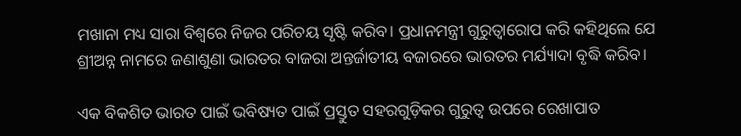ମଖାନା ମଧ୍ୟ ସାରା ବିଶ୍ୱରେ ନିଜର ପରିଚୟ ସୃଷ୍ଟି କରିବ। ପ୍ରଧାନମନ୍ତ୍ରୀ ଗୁରୁତ୍ୱାରୋପ କରି କହିଥିଲେ ଯେ ଶ୍ରୀଅନ୍ନ ନାମରେ ଜଣାଶୁଣା ଭାରତର ବାଜରା ଅନ୍ତର୍ଜାତୀୟ ବଜାରରେ ଭାରତର ମର୍ଯ୍ୟାଦା ବୃଦ୍ଧି କରିବ।

ଏକ ବିକଶିତ ଭାରତ ପାଇଁ ଭବିଷ୍ୟତ ପାଇଁ ପ୍ରସ୍ତୁତ ସହରଗୁଡ଼ିକର ଗୁରୁତ୍ୱ ଉପରେ ରେଖାପାତ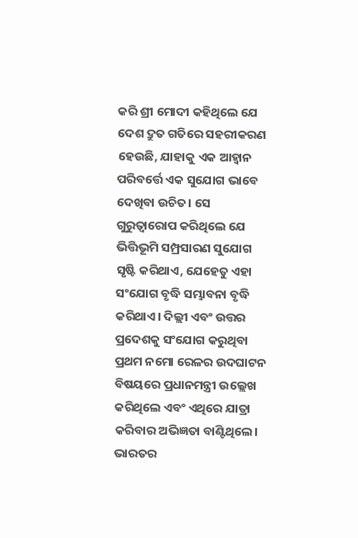କରି ଶ୍ରୀ ମୋଦୀ କହିଥିଲେ ଯେ ଦେଶ ଦ୍ରୁତ ଗତିରେ ସହରୀକରଣ ହେଉଛି, ଯାହାକୁ ଏକ ଆହ୍ୱାନ ପରିବର୍ତ୍ତେ ଏକ ସୁଯୋଗ ଭାବେ ଦେଖିବା ଉଚିତ। ସେ ଗୁରୁତ୍ୱାରୋପ କରିଥିଲେ ଯେ ଭିତ୍ତିଭୂମି ସମ୍ପ୍ରସାରଣ ସୁଯୋଗ ସୃଷ୍ଟି କରିଥାଏ, ଯେହେତୁ ଏହା ସଂଯୋଗ ବୃଦ୍ଧି ସମ୍ଭାବନା ବୃଦ୍ଧି କରିଥାଏ। ଦିଲ୍ଲୀ ଏବଂ ଉତ୍ତର ପ୍ରଦେଶକୁ ସଂଯୋଗ କରୁଥିବା ପ୍ରଥମ ନମୋ ରେଳର ଉଦଘାଟନ ବିଷୟରେ ପ୍ରଧାନମନ୍ତ୍ରୀ ଉଲ୍ଲେଖ କରିଥିଲେ ଏବଂ ଏଥିରେ ଯାତ୍ରା କରିବାର ଅଭିଜ୍ଞତା ବାଣ୍ଟିଥିଲେ। ଭାରତର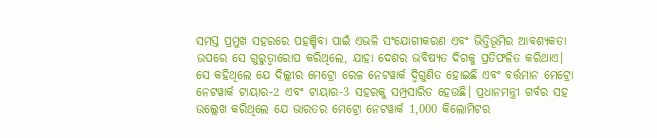ସମସ୍ତ ପ୍ରମୁଖ ସହରରେ ପହଞ୍ଚିବା ପାଇଁ ଏଭଳି ସଂଯୋଗୀକରଣ ଏବଂ ଭିତ୍ତିଭୂମିର ଆବଶ୍ୟକତା ଉପରେ ସେ ଗୁରୁତ୍ୱାରୋପ କରିଥିଲେ, ଯାହା ଦେଶର ଭବିଷ୍ୟତ ଦିଗକୁ ପ୍ରତିଫଳିତ କରିଥାଏ। ସେ କହିଥିଲେ ଯେ ଦିଲ୍ଲୀର ମେଟ୍ରୋ ରେଳ ନେଟୱାର୍କ ଦ୍ୱିଗୁଣିତ ହୋଇଛି ଏବଂ ବର୍ତ୍ତମାନ ମେଟ୍ରୋ ନେଟୱାର୍କ ଟାୟାର-2 ଏବଂ ଟାୟାର-3 ସହରକୁ ସମ୍ପ୍ରସାରିତ ହେଉଛି। ପ୍ରଧାନମନ୍ତ୍ରୀ ଗର୍ବର ସହ ଉଲ୍ଲେଖ କରିଥିଲେ ଯେ ଭାରତର ମେଟ୍ରୋ ନେଟୱାର୍କ 1,000 କିଲୋମିଟର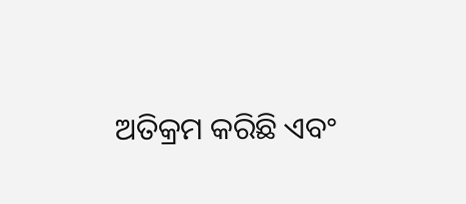ଅତିକ୍ରମ କରିଛି ଏବଂ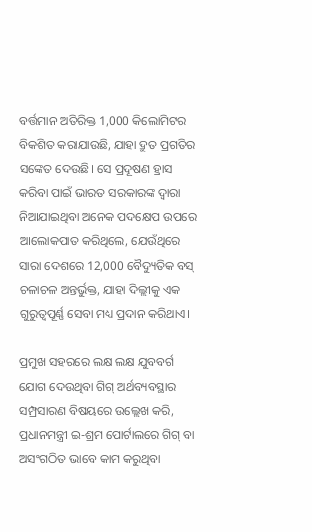ବର୍ତ୍ତମାନ ଅତିରିକ୍ତ 1,000 କିଲୋମିଟର ବିକଶିତ କରାଯାଉଛି, ଯାହା ଦ୍ରୁତ ପ୍ରଗତିର ସଙ୍କେତ ଦେଉଛି। ସେ ପ୍ରଦୂଷଣ ହ୍ରାସ କରିବା ପାଇଁ ଭାରତ ସରକାରଙ୍କ ଦ୍ୱାରା ନିଆଯାଇଥିବା ଅନେକ ପଦକ୍ଷେପ ଉପରେ ଆଲୋକପାତ କରିଥିଲେ, ଯେଉଁଥିରେ ସାରା ଦେଶରେ 12,000 ବୈଦ୍ୟୁତିକ ବସ୍ ଚଳାଚଳ ଅନ୍ତର୍ଭୁକ୍ତ, ଯାହା ଦିଲ୍ଲୀକୁ ଏକ ଗୁରୁତ୍ୱପୂର୍ଣ୍ଣ ସେବା ମଧ୍ୟ ପ୍ରଦାନ କରିଥାଏ।

ପ୍ରମୁଖ ସହରରେ ଲକ୍ଷ ଲକ୍ଷ ଯୁବବର୍ଗ ଯୋଗ ଦେଉଥିବା ଗିଗ୍ ଅର୍ଥବ୍ୟବସ୍ଥାର ସମ୍ପ୍ରସାରଣ ବିଷୟରେ ଉଲ୍ଲେଖ କରି, ପ୍ରଧାନମନ୍ତ୍ରୀ ଇ-ଶ୍ରମ ପୋର୍ଟାଲରେ ଗିଗ୍ ବା ଅସଂଗଠିତ ଭାବେ କାମ କରୁଥିବା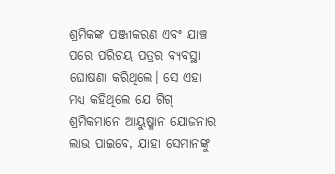ଶ୍ରମିକଙ୍କ ପଞ୍ଜୀକରଣ ଏବଂ ଯାଞ୍ଚ ପରେ ପରିଚୟ ପତ୍ରର ବ୍ୟବସ୍ଥା ଘୋଷଣା କରିଥିଲେ। ସେ ଏହା ମଧ୍ୟ କହିଥିଲେ ଯେ ଗିଗ୍ ଶ୍ରମିକମାନେ ଆୟୁଷ୍ମାନ ଯୋଜନାର ଲାଭ ପାଇବେ, ଯାହା ସେମାନଙ୍କୁ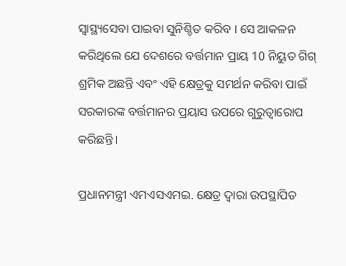ସ୍ୱାସ୍ଥ୍ୟସେବା ପାଇବା ସୁନିଶ୍ଚିତ କରିବ । ସେ ଆକଳନ କରିଥିଲେ ଯେ ଦେଶରେ ବର୍ତ୍ତମାନ ପ୍ରାୟ 10 ନିୟୁତ ଗିଗ୍ ଶ୍ରମିକ ଅଛନ୍ତି ଏବଂ ଏହି କ୍ଷେତ୍ରକୁ ସମର୍ଥନ କରିବା ପାଇଁ ସରକାରଙ୍କ ବର୍ତ୍ତମାନର ପ୍ରୟାସ ଉପରେ ଗୁରୁତ୍ୱାରୋପ କରିଛନ୍ତି।

ପ୍ରଧାନମନ୍ତ୍ରୀ ଏମଏସଏମଇ. କ୍ଷେତ୍ର ଦ୍ୱାରା ଉପସ୍ଥାପିତ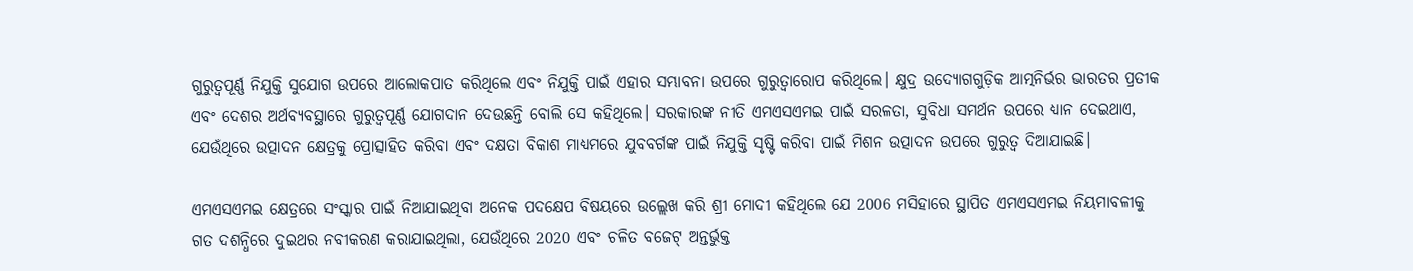ଗୁରୁତ୍ୱପୂର୍ଣ୍ଣ ନିଯୁକ୍ତି ସୁଯୋଗ ଉପରେ ଆଲୋକପାତ କରିଥିଲେ ଏବଂ ନିଯୁକ୍ତି ପାଇଁ ଏହାର ସମ୍ଭାବନା ଉପରେ ଗୁରୁତ୍ୱାରୋପ କରିଥିଲେ। କ୍ଷୁଦ୍ର ଉଦ୍ୟୋଗଗୁଡ଼ିକ ଆତ୍ମନିର୍ଭର ଭାରତର ପ୍ରତୀକ ଏବଂ ଦେଶର ଅର୍ଥବ୍ୟବସ୍ଥାରେ ଗୁରୁତ୍ୱପୂର୍ଣ୍ଣ ଯୋଗଦାନ ଦେଉଛନ୍ତି ବୋଲି ସେ କହିଥିଲେ। ସରକାରଙ୍କ ନୀତି ଏମଏସଏମଇ ପାଇଁ ସରଳତା, ସୁବିଧା ସମର୍ଥନ ଉପରେ ଧ୍ୟାନ ଦେଇଥାଏ, ଯେଉଁଥିରେ ଉତ୍ପାଦନ କ୍ଷେତ୍ରକୁ ପ୍ରୋତ୍ସାହିତ କରିବା ଏବଂ ଦକ୍ଷତା ବିକାଶ ମାଧ୍ୟମରେ ଯୁବବର୍ଗଙ୍କ ପାଇଁ ନିଯୁକ୍ତି ସୃଷ୍ଟି କରିବା ପାଇଁ ମିଶନ ଉତ୍ପାଦନ ଉପରେ ଗୁରୁତ୍ୱ ଦିଆଯାଇଛି।

ଏମଏସଏମଇ କ୍ଷେତ୍ରରେ ସଂସ୍କାର ପାଇଁ ନିଆଯାଇଥିବା ଅନେକ ପଦକ୍ଷେପ ବିଷୟରେ ଉଲ୍ଲେଖ କରି ଶ୍ରୀ ମୋଦୀ କହିଥିଲେ ଯେ 2006 ମସିହାରେ ସ୍ଥାପିତ ଏମଏସଏମଇ ନିୟମାବଳୀକୁ ଗତ ଦଶନ୍ଧିରେ ଦୁଇଥର ନବୀକରଣ କରାଯାଇଥିଲା, ଯେଉଁଥିରେ 2020 ଏବଂ ଚଳିତ ବଜେଟ୍ ଅନ୍ତର୍ଭୁକ୍ତ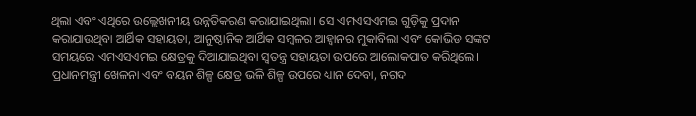ଥିଲା ଏବଂ ଏଥିରେ ଉଲ୍ଲେଖନୀୟ ଉନ୍ନତିକରଣ କରାଯାଇଥିଲା। ସେ ଏମଏସଏମଇ ଗୁଡ଼ିକୁ ପ୍ରଦାନ କରାଯାଉଥିବା ଆର୍ଥିକ ସହାୟତା, ଆନୁଷ୍ଠାନିକ ଆର୍ଥିକ ସମ୍ବଳର ଆହ୍ୱାନର ମୁକାବିଲା ଏବଂ କୋଭିଡ ସଙ୍କଟ ସମୟରେ ଏମଏସଏମଇ କ୍ଷେତ୍ରକୁ ଦିଆଯାଇଥିବା ସ୍ୱତନ୍ତ୍ର ସହାୟତା ଉପରେ ଆଲୋକପାତ କରିଥିଲେ। ପ୍ରଧାନମନ୍ତ୍ରୀ ଖେଳନା ଏବଂ ବୟନ ଶିଳ୍ପ କ୍ଷେତ୍ର ଭଳି ଶିଳ୍ପ ଉପରେ ଧ୍ୟାନ ଦେବା, ନଗଦ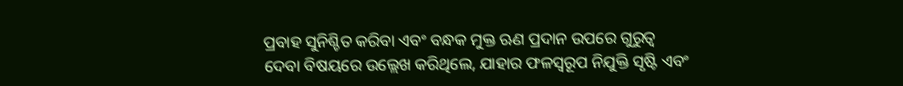ପ୍ରବାହ ସୁନିଶ୍ଚିତ କରିବା ଏବଂ ବନ୍ଧକ ମୁକ୍ତ ଋଣ ପ୍ରଦାନ ଉପରେ ଗୁରୁତ୍ୱ ଦେବା ବିଷୟରେ ଉଲ୍ଲେଖ କରିଥିଲେ, ଯାହାର ଫଳସ୍ୱରୂପ ନିଯୁକ୍ତି ସୃଷ୍ଟି ଏବଂ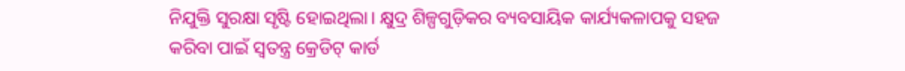ନିଯୁକ୍ତି ସୁରକ୍ଷା ସୃଷ୍ଟି ହୋଇଥିଲା। କ୍ଷୁଦ୍ର ଶିଳ୍ପଗୁଡ଼ିକର ବ୍ୟବସାୟିକ କାର୍ଯ୍ୟକଳାପକୁ ସହଜ କରିବା ପାଇଁ ସ୍ୱତନ୍ତ୍ର କ୍ରେଡିଟ୍ କାର୍ଡ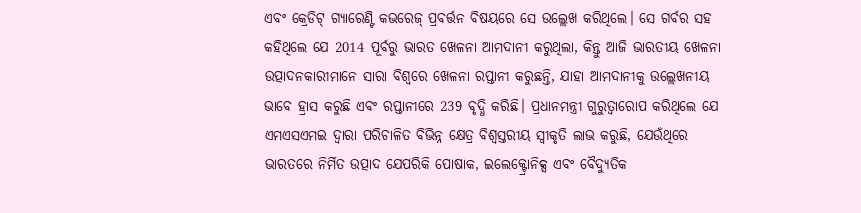ଏବଂ କ୍ରେଡିଟ୍ ଗ୍ୟାରେଣ୍ଟି କଭରେଜ୍ ପ୍ରବର୍ତ୍ତନ ବିଷୟରେ ସେ ଉଲ୍ଲେଖ କରିଥିଲେ। ସେ ଗର୍ବର ସହ କହିଥିଲେ ଯେ 2014 ପୂର୍ବରୁ ଭାରତ ଖେଳନା ଆମଦାନୀ କରୁଥିଲା, କିନ୍ତୁ ଆଜି ଭାରତୀୟ ଖେଳନା ଉତ୍ପାଦନକାରୀମାନେ ସାରା ବିଶ୍ୱରେ ଖେଳନା ରପ୍ତାନୀ କରୁଛନ୍ତି, ଯାହା ଆମଦାନୀକୁ ଉଲ୍ଲେଖନୀୟ ଭାବେ ହ୍ରାସ କରୁଛି ଏବଂ ରପ୍ତାନୀରେ 239 ବୃଦ୍ଧି କରିଛି। ପ୍ରଧାନମନ୍ତ୍ରୀ ଗୁରୁତ୍ୱାରୋପ କରିଥିଲେ ଯେ ଏମଏସଏମଇ ଦ୍ୱାରା ପରିଚାଳିତ ବିଭିନ୍ନ କ୍ଷେତ୍ର ବିଶ୍ୱସ୍ତରୀୟ ସ୍ୱୀକୃତି ଲାଭ କରୁଛି, ଯେଉଁଥିରେ ଭାରତରେ ନିର୍ମିତ ଉତ୍ପାଦ ଯେପରିକି ପୋଷାକ, ଇଲେକ୍ଟ୍ରୋନିକ୍ସ ଏବଂ ବୈଦ୍ୟୁତିକ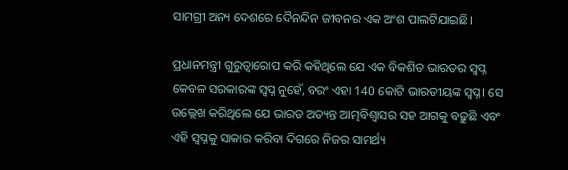ସାମଗ୍ରୀ ଅନ୍ୟ ଦେଶରେ ଦୈନନ୍ଦିନ ଜୀବନର ଏକ ଅଂଶ ପାଲଟିଯାଇଛି।

ପ୍ରଧାନମନ୍ତ୍ରୀ ଗୁରୁତ୍ୱାରୋପ କରି କହିଥିଲେ ଯେ ଏକ ବିକଶିତ ଭାରତର ସ୍ୱପ୍ନ କେବଳ ସରକାରଙ୍କ ସ୍ୱପ୍ନ ନୁହେଁ, ବରଂ ଏହା 140 କୋଟି ଭାରତୀୟଙ୍କ ସ୍ୱପ୍ନ। ସେ ଉଲ୍ଲେଖ କରିଥିଲେ ଯେ ଭାରତ ଅତ୍ୟନ୍ତ ଆତ୍ମବିଶ୍ୱାସର ସହ ଆଗକୁ ବଢ଼ୁଛି ଏବଂ ଏହି ସ୍ୱପ୍ନକୁ ସାକାର କରିବା ଦିଗରେ ନିଜର ସାମର୍ଥ୍ୟ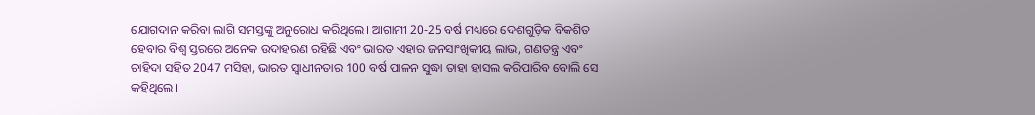ଯୋଗଦାନ କରିବା ଲାଗି ସମସ୍ତଙ୍କୁ ଅନୁରୋଧ କରିଥିଲେ। ଆଗାମୀ 20-25 ବର୍ଷ ମଧ୍ୟରେ ଦେଶଗୁଡ଼ିକ ବିକଶିତ ହେବାର ବିଶ୍ୱ ସ୍ତରରେ ଅନେକ ଉଦାହରଣ ରହିଛି ଏବଂ ଭାରତ ଏହାର ଜନସାଂଖିକୀୟ ଲାଭ, ଗଣତନ୍ତ୍ର ଏବଂ ଚାହିଦା ସହିତ 2047 ମସିହା, ଭାରତ ସ୍ୱାଧୀନତାର 100 ବର୍ଷ ପାଳନ ସୁଦ୍ଧା ତାହା ହାସଲ କରିପାରିବ ବୋଲି ସେ କହିଥିଲେ।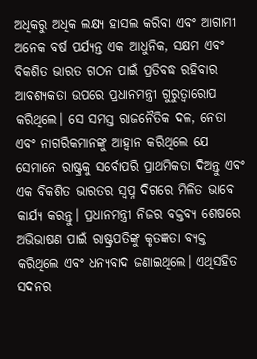ଅଧିକରୁ ଅଧିକ ଲକ୍ଷ୍ୟ ହାସଲ କରିବା ଏବଂ ଆଗାମୀ ଅନେକ ବର୍ଷ ପର୍ଯ୍ୟନ୍ତ ଏକ ଆଧୁନିକ, ସକ୍ଷମ ଏବଂ ବିକଶିତ ଭାରତ ଗଠନ ପାଇଁ ପ୍ରତିବଦ୍ଧ ରହିବାର ଆବଶ୍ୟକତା ଉପରେ ପ୍ରଧାନମନ୍ତ୍ରୀ ଗୁରୁତ୍ୱାରୋପ କରିଥିଲେ। ସେ ସମସ୍ତ ରାଜନୈତିକ ଦଳ, ନେତା ଏବଂ ନାଗରିକମାନଙ୍କୁ ଆହ୍ୱାନ କରିଥିଲେ ଯେ ସେମାନେ ରାଷ୍ଟ୍ରକୁ ସର୍ବୋପରି ପ୍ରାଥମିକତା ଦିଅନ୍ତୁ ଏବଂ ଏକ ବିକଶିତ ଭାରତର ସ୍ୱପ୍ନ ଦିଗରେ ମିଳିତ ଭାବେ କାର୍ଯ୍ୟ କରନ୍ତୁ। ପ୍ରଧାନମନ୍ତ୍ରୀ ନିଜର ବକ୍ତବ୍ୟ ଶେଷରେ ଅଭିଭାଷଣ ପାଇଁ ରାଷ୍ଟ୍ରପତିଙ୍କୁ କୃତଜ୍ଞତା ବ୍ୟକ୍ତ କରିଥିଲେ ଏବଂ ଧନ୍ୟବାଦ ଜଣାଇଥିଲେ। ଏଥିସହିତ ସଦନର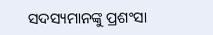ସଦସ୍ୟମାନଙ୍କୁ ପ୍ରଶଂସା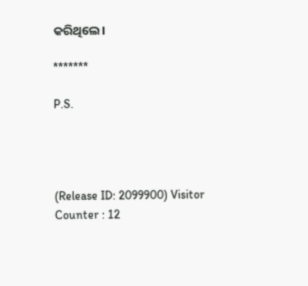କରିଥିଲେ।

*******

P.S.




(Release ID: 2099900) Visitor Counter : 12